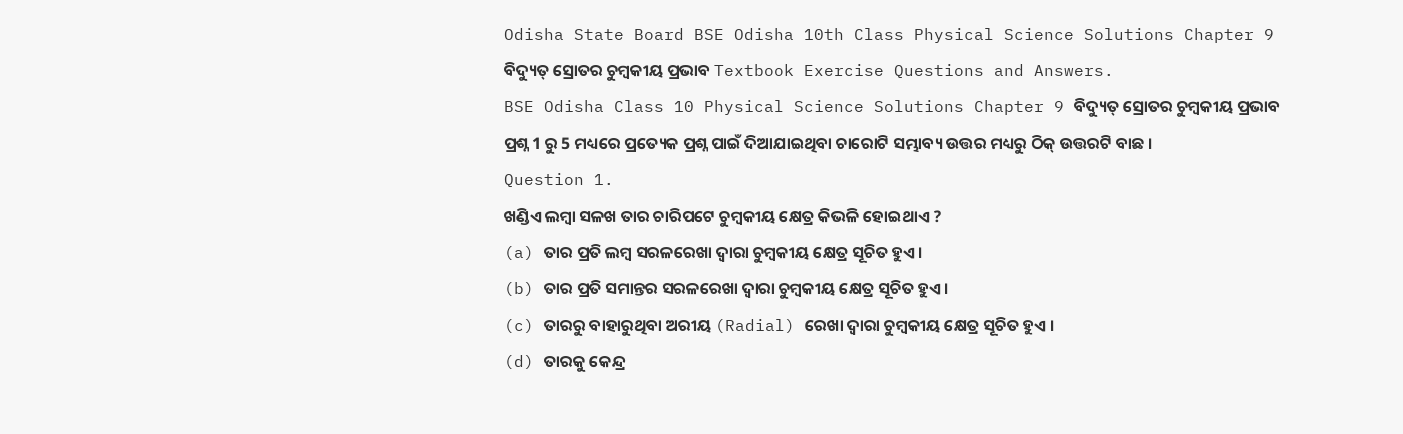Odisha State Board BSE Odisha 10th Class Physical Science Solutions Chapter 9 ବିଦ୍ୟୁତ୍ ସ୍ରୋତର ଚୁମ୍ବକୀୟ ପ୍ରଭାବ Textbook Exercise Questions and Answers.
BSE Odisha Class 10 Physical Science Solutions Chapter 9 ବିଦ୍ୟୁତ୍ ସ୍ରୋତର ଚୁମ୍ବକୀୟ ପ୍ରଭାବ
ପ୍ରଶ୍ନ 1 ରୁ 5 ମଧ୍ୟରେ ପ୍ରତ୍ୟେକ ପ୍ରଶ୍ନ ପାଇଁ ଦିଆଯାଇଥିବା ଚାରୋଟି ସମ୍ଭାବ୍ୟ ଉତ୍ତର ମଧ୍ୟରୁ ଠିକ୍ ଉତ୍ତରଟି ବାଛ ।
Question 1.
ଖଣ୍ଡିଏ ଲମ୍ବା ସଳଖ ତାର ଚାରିପଟେ ଚୁମ୍ବକୀୟ କ୍ଷେତ୍ର କିଭଳି ହୋଇଥାଏ ?
(a) ତାର ପ୍ରତି ଲମ୍ବ ସରଳରେଖା ଦ୍ୱାରା ଚୁମ୍ବକୀୟ କ୍ଷେତ୍ର ସୂଚିତ ହୁଏ ।
(b) ତାର ପ୍ରତି ସମାନ୍ତର ସରଳରେଖା ଦ୍ୱାରା ଚୁମ୍ବକୀୟ କ୍ଷେତ୍ର ସୂଚିତ ହୁଏ ।
(c) ତାରରୁ ବାହାରୁଥିବା ଅରୀୟ (Radial) ରେଖା ଦ୍ୱାରା ଚୁମ୍ବକୀୟ କ୍ଷେତ୍ର ସୂଚିତ ହୁଏ ।
(d) ତାରକୁ କେନ୍ଦ୍ର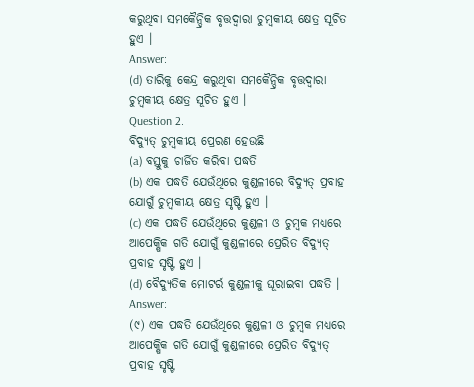କରୁଥିବା ସମକୈନ୍ଦ୍ରିକ ବୃତ୍ତଦ୍ୱାରା ଚୁମ୍ବକୀୟ କ୍ଷେତ୍ର ସୂଚିତ ହୁଏ ।
Answer:
(d) ତାରିକୁ କେନ୍ଦ୍ର କରୁଥିବା ସମକୈନ୍ଦ୍ରିକ ବୃତ୍ତଦ୍ୱାରା ଚୁମ୍ବକୀୟ କ୍ଷେତ୍ର ସୂଚିତ ହୁଏ ।
Question 2.
ବିଦ୍ୟୁତ୍ ଚୁମ୍ବକୀୟ ପ୍ରେରଣ ହେଉଛି
(a) ବସ୍ତୁକୁ ଚାର୍ଜିତ କରିବା ପଦ୍ଧତି
(b) ଏକ ପଦ୍ଧତି ଯେଉଁଥିରେ କୁଣ୍ଡଳୀରେ ବିଦ୍ୟୁତ୍ ପ୍ରବାହ ଯୋଗୁଁ ଚୁମ୍ବକୀୟ କ୍ଷେତ୍ର ସୃଷ୍ଟି ହୁଏ ।
(c) ଏକ ପଦ୍ଧତି ଯେଉଁଥିରେ କୁଣ୍ଡଳୀ ଓ ଚୁମ୍ବକ ମଧ୍ୟରେ ଆପେକ୍ଷିକ ଗତି ଯୋଗୁଁ କୁଣ୍ଡଳୀରେ ପ୍ରେରିତ ବିଦ୍ୟୁତ୍ ପ୍ରବାହ ସୃଷ୍ଟି ହୁଏ ।
(d) ବୈଦ୍ୟୁତିକ ମୋଟର୍ର କୁଣ୍ଡଳୀକୁ ଘୂରାଇବା ପଦ୍ଧତି ।
Answer:
(୯) ଏକ ପଦ୍ଧତି ଯେଉଁଥିରେ କୁଣ୍ଡଳୀ ଓ ଚୁମ୍ବକ ମଧ୍ୟରେ ଆପେକ୍ଷିକ ଗତି ଯୋଗୁଁ କୁଣ୍ଡଳୀରେ ପ୍ରେରିତ ବିଦ୍ୟୁତ୍ ପ୍ରବାହ ସୃଷ୍ଟି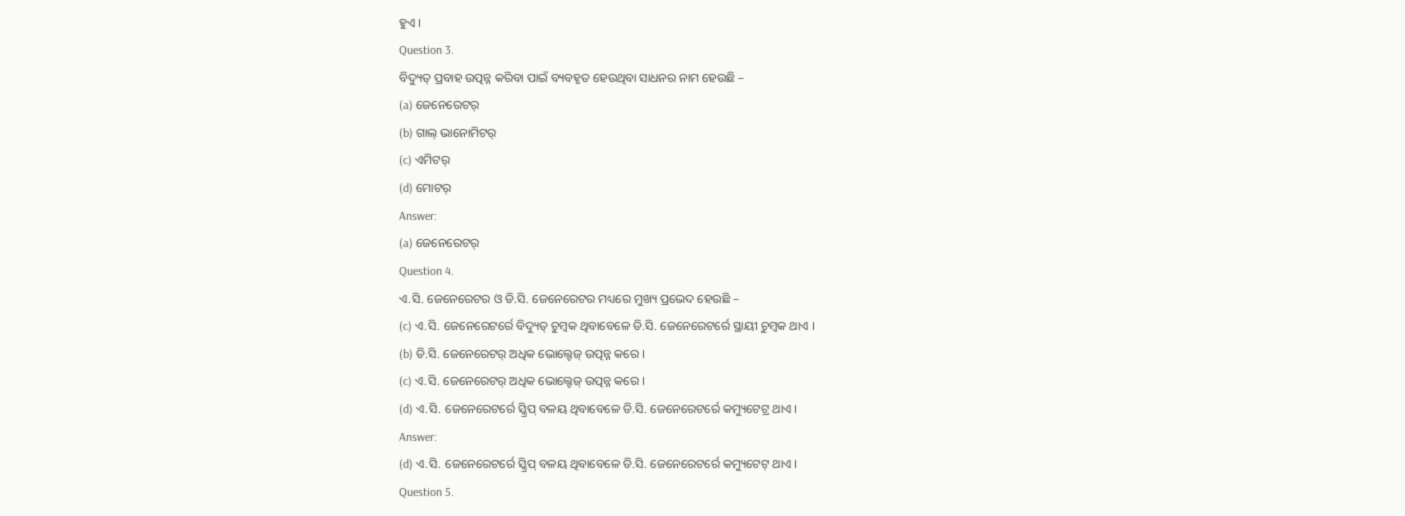ହୁଏ ।
Question 3.
ବିଦ୍ୟୁତ୍ ପ୍ରବାହ ଉତ୍ପନ୍ନ କରିବା ପାଇଁ ବ୍ୟବହୃତ ହେଉଥିବା ସାଧନର ନାମ ହେଉଛି –
(a) ଜେନେରେଟର୍
(b) ଗାଲ୍ ଭାନୋମିଟର୍
(c) ଏମିଟର୍
(d) ମୋଟର୍
Answer:
(a) ଜେନେରେଟର୍
Question 4.
ଏ.ସି. ଜେନେରେଟର ଓ ଡି.ସି. ଜେନେରେଟର ମଧ୍ୟରେ ମୁଖ୍ୟ ପ୍ରଭେଦ ହେଉଛି –
(c) ଏ.ସି. ଜେନେରେଟର୍ରେ ବିଦ୍ୟୁତ୍ ଚୁମ୍ବକ ଥିବାବେଳେ ଡି.ସି. ଜେନେରେଟର୍ରେ ସ୍ଥାୟୀ ଚୁମ୍ବକ ଥାଏ ।
(b) ଡି.ସି. ଜେନେରେଟର୍ ଅଧିକ ଭୋଲ୍ଟେଜ୍ ଉତ୍ପନ୍ନ କରେ ।
(c) ଏ.ସି. ଜେନେରେଟର୍ ଅଧିକ ଭୋଲ୍ଟେଜ୍ ଉତ୍ପନ୍ନ କରେ ।
(d) ଏ.ସି. ଜେନେରେଟର୍ରେ ସ୍କ୍ରିପ୍ ବଳୟ ଥିବାବେଳେ ଡି.ସି. ଜେନେରେଟର୍ରେ କମ୍ୟୁଟେଟ୍ର ଥାଏ ।
Answer:
(d) ଏ.ସି. ଜେନେରେଟର୍ରେ ସ୍କ୍ରିପ୍ ବଳୟ ଥିବାବେଳେ ଡି.ସି. ଜେନେରେଟର୍ରେ କମ୍ୟୁଟେଟ୍ ଥାଏ ।
Question 5.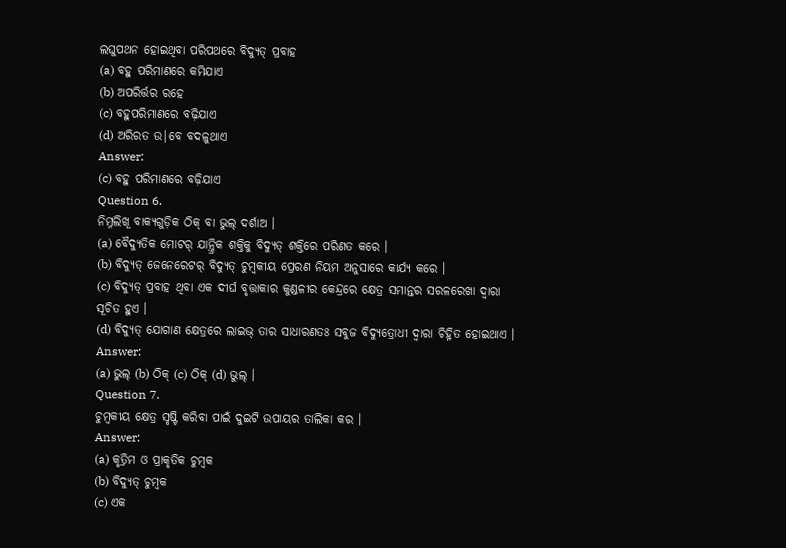ଲଘୁପଥନ ହୋଇଥିବା ପରିପଥରେ ବିଦ୍ୟୁତ୍ ପ୍ରବାହ
(a) ବହୁ ପରିମାଣରେ କମିଯାଏ
(b) ଅପରିର୍ତ୍ତର ରହେ
(c) ବହୁପରିମାଣରେ ବଢ଼ିଯାଏ
(d) ଅରିରତ ଉ|ବେ ବଦଳୁଥାଏ
Answer:
(c) ବହୁ ପରିମାଣରେ ବଢ଼ିଯାଏ
Question 6.
ନିମ୍ନଲିଖୂ ବାକ୍ୟଗୁଡ଼ିକ ଠିକ୍ ବା ଭୁଲ୍ ଦର୍ଶାଅ ।
(a) ବୈଦ୍ୟୁତିକ ମୋଟର୍ ଯାନ୍ତ୍ରିକ ଶକ୍ତିକୁ ବିଦ୍ୟୁତ୍ ଶକ୍ତିରେ ପରିଣତ କରେ ।
(b) ବିଦ୍ୟୁତ୍ ଜେନେରେଟର୍ ବିଦ୍ୟୁତ୍ ଚୁମ୍ବକୀୟ ପ୍ରେରଣ ନିୟମ ଅନୁସାରେ କାର୍ଯ୍ୟ କରେ ।
(c) ବିଦ୍ୟୁତ୍ ପ୍ରବାହ ଥିବା ଏକ ଦୀର୍ଘ ବୃତ୍ତାକାର କୁଣ୍ଡଳୀର କେନ୍ଦ୍ରରେ କ୍ଷେତ୍ର ସମାନ୍ତର ସରଳରେଖା ଦ୍ବାରା ସୂଚିତ ହୁଏ ।
(d) ବିଦ୍ୟୁତ୍ ଯୋଗାଣ କ୍ଷେତ୍ରରେ ଲାଇଭ୍ ତାର ସାଧାରଣତଃ ସବୁଜ ବିଦ୍ୟୁତ୍ରୋଧୀ ଦ୍ଵାରା ଚିହ୍ନିତ ହୋଇଥାଏ ।
Answer:
(a) ଭୁଲ୍ (b) ଠିକ୍ (c) ଠିକ୍ (d) ଭୁଲ୍ ।
Question 7.
ଚୁମ୍ବକୀୟ କ୍ଷେତ୍ର ସୃଷ୍ଟି କରିବା ପାଇଁ ଦୁଇଟି ଉପାୟର ତାଲିକା କର ।
Answer:
(a) କୃତ୍ରିମ ଓ ପ୍ରାକୃତିକ ଚୁମ୍ବକ
(b) ବିଦ୍ୟୁତ୍ ଚୁମ୍ବକ
(c) ଏକ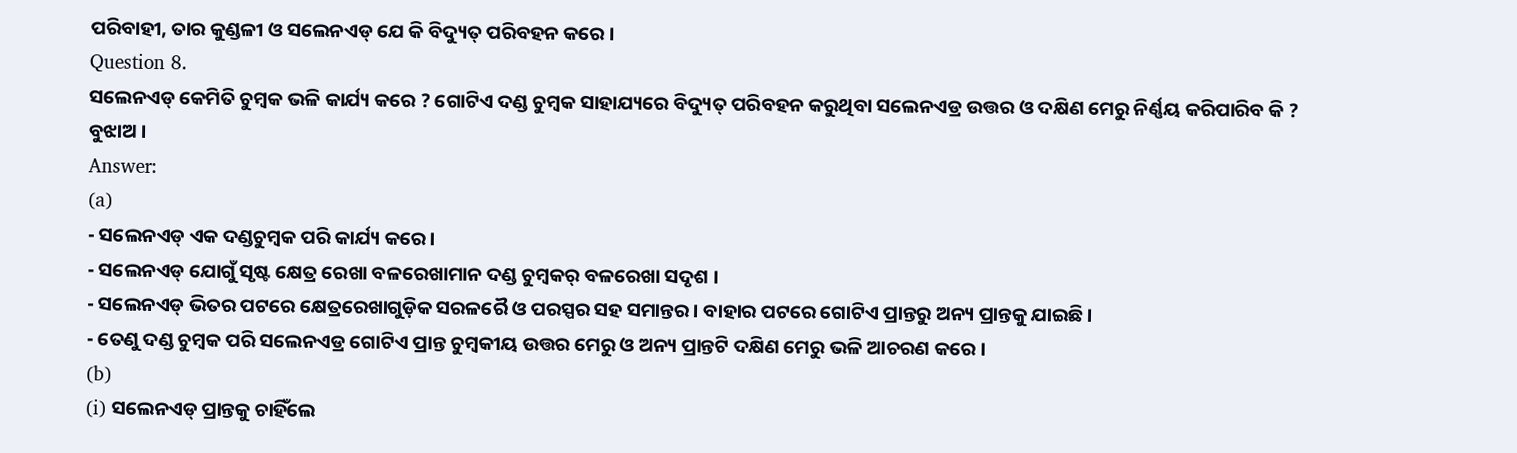ପରିବାହୀ, ତାର କୁଣ୍ଡଳୀ ଓ ସଲେନଏଡ୍ ଯେ କି ବିଦ୍ୟୁତ୍ ପରିବହନ କରେ ।
Question 8.
ସଲେନଏଡ୍ କେମିତି ଚୁମ୍ବକ ଭଳି କାର୍ଯ୍ୟ କରେ ? ଗୋଟିଏ ଦଣ୍ଡ ଚୁମ୍ବକ ସାହାଯ୍ୟରେ ବିଦ୍ୟୁତ୍ ପରିବହନ କରୁଥିବା ସଲେନଏଡ୍ର ଉତ୍ତର ଓ ଦକ୍ଷିଣ ମେରୁ ନିର୍ଣ୍ଣୟ କରିପାରିବ କି ? ବୁଝାଅ ।
Answer:
(a)
- ସଲେନଏଡ୍ ଏକ ଦଣ୍ଡଚୁମ୍ବକ ପରି କାର୍ଯ୍ୟ କରେ ।
- ସଲେନଏଡ୍ ଯୋଗୁଁ ସୃଷ୍ଟ କ୍ଷେତ୍ର ରେଖା ବଳରେଖାମାନ ଦଣ୍ଡ ଚୁମ୍ବକର୍ ବଳରେଖା ସଦୃଶ ।
- ସଲେନଏଡ୍ ଭିତର ପଟରେ କ୍ଷେତ୍ରରେଖାଗୁଡ଼ିକ ସରଳରୈ ଓ ପରସ୍ପର ସହ ସମାନ୍ତର । ବାହାର ପଟରେ ଗୋଟିଏ ପ୍ରାନ୍ତରୁ ଅନ୍ୟ ପ୍ରାନ୍ତକୁ ଯାଇଛି ।
- ତେଣୁ ଦଣ୍ଡ ଚୁମ୍ବକ ପରି ସଲେନଏଡ୍ର ଗୋଟିଏ ପ୍ରାନ୍ତ ଚୁମ୍ବକୀୟ ଉତ୍ତର ମେରୁ ଓ ଅନ୍ୟ ପ୍ରାନ୍ତଟି ଦକ୍ଷିଣ ମେରୁ ଭଳି ଆଚରଣ କରେ ।
(b)
(i) ସଲେନଏଡ୍ ପ୍ରାନ୍ତକୁ ଚାହିଁଲେ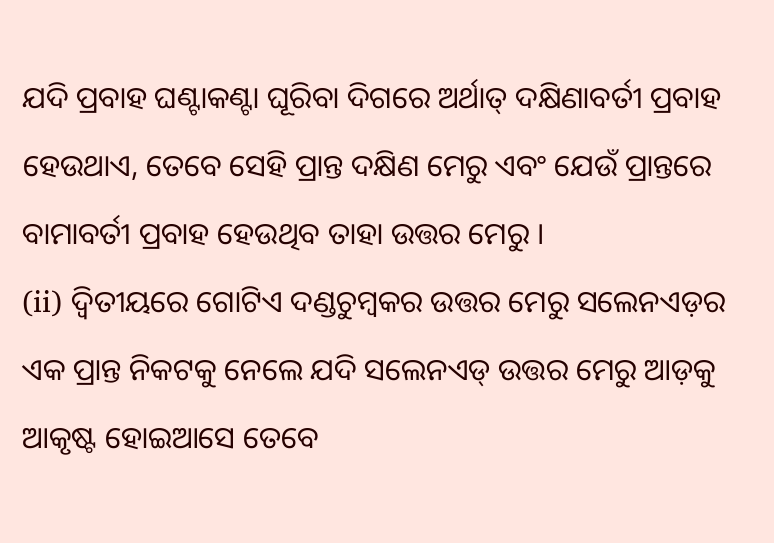ଯଦି ପ୍ରବାହ ଘଣ୍ଟାକଣ୍ଟା ଘୂରିବା ଦିଗରେ ଅର୍ଥାତ୍ ଦକ୍ଷିଣାବର୍ତୀ ପ୍ରବାହ ହେଉଥାଏ, ତେବେ ସେହି ପ୍ରାନ୍ତ ଦକ୍ଷିଣ ମେରୁ ଏବଂ ଯେଉଁ ପ୍ରାନ୍ତରେ ବାମାବର୍ତୀ ପ୍ରବାହ ହେଉଥିବ ତାହା ଉତ୍ତର ମେରୁ ।
(ii) ଦ୍ଵିତୀୟରେ ଗୋଟିଏ ଦଣ୍ଡଚୁମ୍ବକର ଉତ୍ତର ମେରୁ ସଲେନଏଡ଼ର ଏକ ପ୍ରାନ୍ତ ନିକଟକୁ ନେଲେ ଯଦି ସଲେନଏଡ୍ ଉତ୍ତର ମେରୁ ଆଡ଼କୁ ଆକୃଷ୍ଟ ହୋଇଆସେ ତେବେ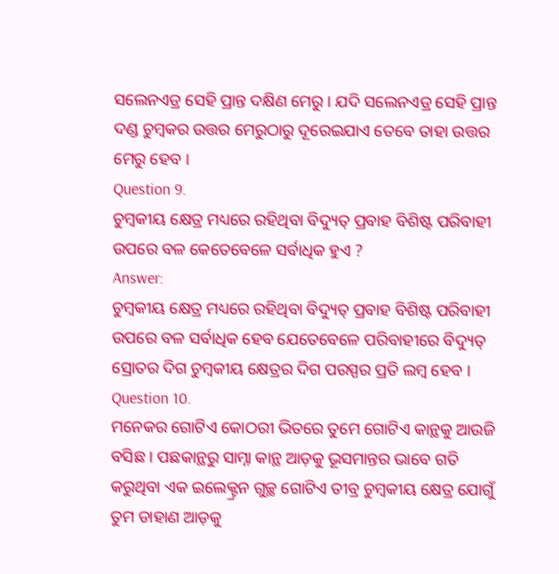ସଲେନଏଡ୍ର ସେହି ପ୍ରାନ୍ତ ଦକ୍ଷିଣ ମେରୁ । ଯଦି ସଲେନଏଡ୍ର ସେହି ପ୍ରାନ୍ତ ଦଣ୍ଡ ଚୁମ୍ବକର ଉତ୍ତର ମେରୁଠାରୁ ଦୂରେଇଯାଏ ତେବେ ତାହା ଉତ୍ତର ମେରୁ ହେବ ।
Question 9.
ଚୁମ୍ବକୀୟ କ୍ଷେତ୍ର ମଧ୍ୟରେ ରହିଥିବା ବିଦ୍ୟୁତ୍ ପ୍ରବାହ ବିଶିଷ୍ଟ ପରିବାହୀ ଉପରେ ବଳ କେତେବେଳେ ସର୍ବାଧିକ ହୁଏ ?
Answer:
ଚୁମ୍ବକୀୟ କ୍ଷେତ୍ର ମଧ୍ୟରେ ରହିଥିବା ବିଦ୍ୟୁତ୍ ପ୍ରବାହ ବିଶିଷ୍ଟ ପରିବାହୀ ଉପରେ ବଳ ସର୍ବାଧିକ ହେବ ଯେତେବେଳେ ପରିବାହୀରେ ବିଦ୍ୟୁତ୍ ସ୍ରୋତର ଦିଗ ଚୁମ୍ବକୀୟ କ୍ଷେତ୍ରର ଦିଗ ପରସ୍ପର ପ୍ରତି ଲମ୍ବ ହେବ ।
Question 10.
ମନେକର ଗୋଟିଏ କୋଠରୀ ଭିତରେ ତୁମେ ଗୋଟିଏ କାନ୍ଥକୁ ଆଉଜି ବସିଛ । ପଛକାନ୍ଥରୁ ସାମ୍ନା କାନ୍ଥ ଆଡ଼କୁ ଭୂସମାନ୍ତର ଭାବେ ଗତି କରୁଥିବା ଏକ ଇଲେକ୍ଟ୍ରନ ଗୁଚ୍ଛ ଗୋଟିଏ ତୀବ୍ର ଚୁମ୍ବକୀୟ କ୍ଷେତ୍ର ଯୋଗୁଁ ତୁମ ଡାହାଣ ଆଡ଼କୁ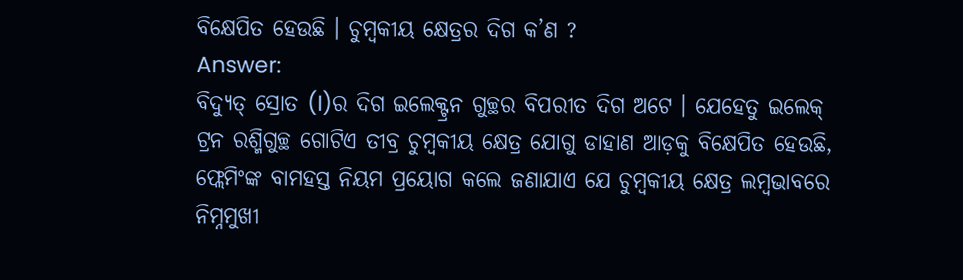ବିକ୍ଷେପିତ ହେଉଛି । ଚୁମ୍ବକୀୟ କ୍ଷେତ୍ରର ଦିଗ କ’ଣ ?
Answer:
ବିଦ୍ୟୁତ୍ ସ୍ରୋତ (I)ର ଦିଗ ଇଲେକ୍ଟ୍ରନ ଗୁଚ୍ଛର ବିପରୀତ ଦିଗ ଅଟେ । ଯେହେତୁ ଇଲେକ୍ ଟ୍ରନ ରଶ୍ମିଗୁଚ୍ଛ ଗୋଟିଏ ତୀବ୍ର ଚୁମ୍ବକୀୟ କ୍ଷେତ୍ର ଯୋଗୁ ଡାହାଣ ଆଡ଼କୁ ବିକ୍ଷେପିତ ହେଉଛି, ଫ୍ଲେମିଂଙ୍କ ବାମହସ୍ତ ନିୟମ ପ୍ରୟୋଗ କଲେ ଜଣାଯାଏ ଯେ ଚୁମ୍ବକୀୟ କ୍ଷେତ୍ର ଲମ୍ବଭାବରେ ନିମ୍ନମୁଖୀ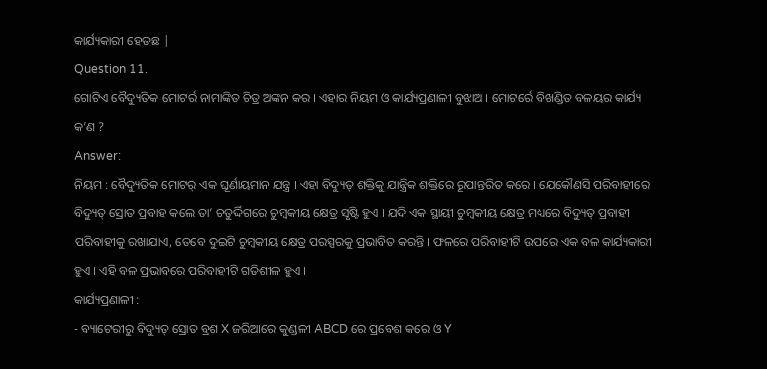କାର୍ଯ୍ୟକାରୀ ହେତଛ |
Question 11.
ଗୋଟିଏ ବୈଦ୍ୟୁତିକ ମୋଟର୍ର ନାମାଙ୍କିତ ଚିତ୍ର ଅଙ୍କନ କର । ଏହାର ନିୟମ ଓ କାର୍ଯ୍ୟପ୍ରଣାଳୀ ବୁଝାଅ । ମୋଟର୍ରେ ବିଖଣ୍ଡିତ ବଳୟର କାର୍ଯ୍ୟ କ’ଣ ?
Answer:
ନିୟମ : ବୈଦ୍ୟୁତିକ ମୋଟର୍ ଏକ ଘୂର୍ଣାୟମାନ ଯନ୍ତ୍ର । ଏହା ବିଦ୍ୟୁତ୍ ଶକ୍ତିକୁ ଯାନ୍ତ୍ରିକ ଶକ୍ତିରେ ରୂପାନ୍ତରିତ କରେ । ଯେକୌଣସି ପରିବାହୀରେ ବିଦ୍ୟୁତ୍ ସ୍ରୋତ ପ୍ରବାହ କଲେ ତା’ ଚତୁର୍ଦ୍ଦିଗରେ ଚୁମ୍ବକୀୟ କ୍ଷେତ୍ର ସୃଷ୍ଟି ହୁଏ । ଯଦି ଏକ ସ୍ଥାୟୀ ଚୁମ୍ବକୀୟ କ୍ଷେତ୍ର ମଧ୍ୟରେ ବିଦ୍ୟୁତ୍ ପ୍ରବାହୀ ପରିବାହୀକୁ ରଖାଯାଏ, ତେବେ ଦୁଇଟି ଚୁମ୍ବକୀୟ କ୍ଷେତ୍ର ପରସ୍ପରକୁ ପ୍ରଭାବିତ କରନ୍ତି । ଫଳରେ ପରିବାହୀଟି ଉପରେ ଏକ ବଳ କାର୍ଯ୍ୟକାରୀ ହୁଏ । ଏହି ବଳ ପ୍ରଭାବରେ ପରିବାହୀଟି ଗତିଶୀଳ ହୁଏ ।
କାର୍ଯ୍ୟପ୍ରଣାଳୀ :
- ବ୍ୟାଟେରୀରୁ ବିଦ୍ୟୁତ୍ ସ୍ରୋତ ବ୍ରଶ X ଜରିଆରେ କୁଣ୍ଡଳୀ ABCD ରେ ପ୍ରବେଶ କରେ ଓ Y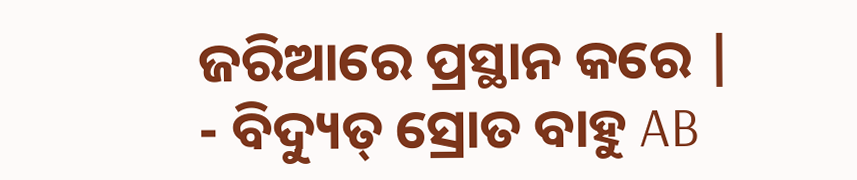ଜରିଆରେ ପ୍ରସ୍ଥାନ କରେ |
- ବିଦ୍ୟୁତ୍ ସ୍ରୋତ ବାହୁ AB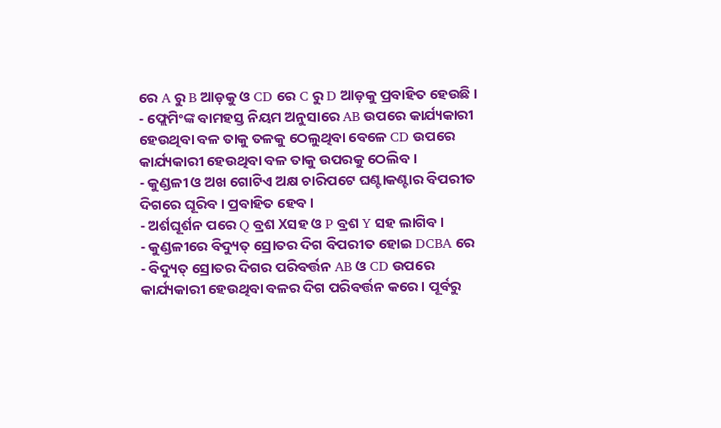ରେ A ରୁ B ଆଡ଼କୁ ଓ CD ରେ C ରୁ D ଆଡ଼କୁ ପ୍ରବାହିତ ହେଉଛି ।
- ଫ୍ଲେମିଂଙ୍କ ବାମହସ୍ତ ନିୟମ ଅନୁସାରେ AB ଉପରେ କାର୍ଯ୍ୟକାରୀ ହେଉଥିବା ବଳ ତାକୁ ତଳକୁ ଠେଲୁଥିବା ବେଳେ CD ଉପରେ କାର୍ଯ୍ୟକାରୀ ହେଉଥିବା ବଳ ତାକୁ ଉପରକୁ ଠେଲିବ ।
- କୁଣ୍ଡଳୀ ଓ ଅଖ ଗୋଟିଏ ଅକ୍ଷ ଚାରିପଟେ ଘଣ୍ଟାକଣ୍ଟାର ବିପରୀତ ଦିଗରେ ଘୂରିବ । ପ୍ରବାହିତ ହେବ ।
- ଅର୍ଶଘୂର୍ଶନ ପରେ Q ବ୍ରଶ Xସହ ଓ P ବ୍ରଶ Y ସହ ଲାଗିବ ।
- କୁଣ୍ଡଳୀରେ ବିଦ୍ୟୁତ୍ ସ୍ରୋତର ଦିଗ ବିପରୀତ ହୋଇ DCBA ରେ
- ବିଦ୍ୟୁତ୍ ସ୍ରୋତର ଦିଗର ପରିବର୍ତ୍ତନ AB ଓ CD ଉପରେ କାର୍ଯ୍ୟକାରୀ ହେଉଥିବା ବଳର ଦିଗ ପରିବର୍ତ୍ତନ କରେ । ପୂର୍ବରୁ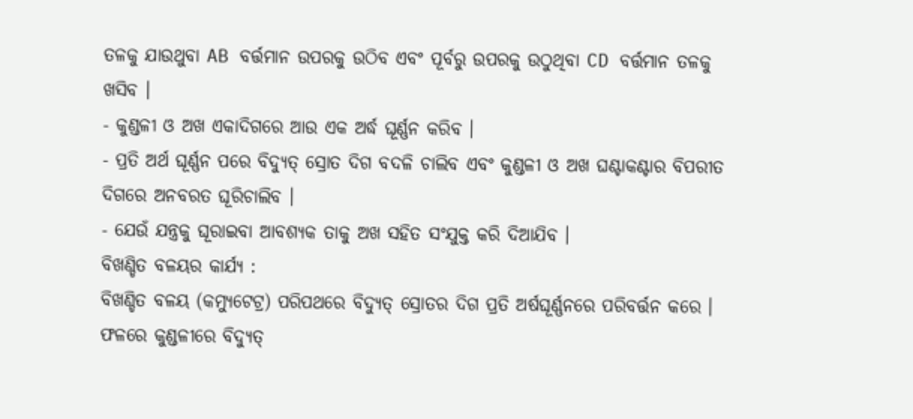ତଳକୁ ଯାଉଥୁବା AB ବର୍ତ୍ତମାନ ଉପରକୁ ଉଠିବ ଏବଂ ପୂର୍ବରୁ ଉପରକୁ ଉଠୁଥିବା CD ବର୍ତ୍ତମାନ ତଳକୁ ଖସିବ ।
- କୁଣ୍ଡଳୀ ଓ ଅଖ ଏକାଦିଗରେ ଆଉ ଏକ ଅର୍ଦ୍ଧ ଘୂର୍ଣ୍ଣନ କରିବ ।
- ପ୍ରତି ଅର୍ଥ ଘୂର୍ଣ୍ଣନ ପରେ ବିଦ୍ୟୁତ୍ ସ୍ରୋତ ଦିଗ ବଦଳି ଚାଲିବ ଏବଂ କୁଣ୍ଡଳୀ ଓ ଅଖ ଘଣ୍ଟାକଣ୍ଟାର ବିପରୀତ ଦିଗରେ ଅନବରତ ଘୂରିଚାଲିବ ।
- ଯେଉଁ ଯନ୍ତ୍ରକୁ ଘୂରାଇବା ଆବଶ୍ୟକ ତାକୁ ଅଖ ସହିତ ସଂଯୁକ୍ତ କରି ଦିଆଯିବ ।
ବିଖଣ୍ଡିତ ବଳୟର କାର୍ଯ୍ୟ :
ବିଖଣ୍ଡିତ ବଳୟ (କମ୍ୟୁଟେଟ୍ର) ପରିପଥରେ ବିଦ୍ୟୁତ୍ ସ୍ରୋତର ଦିଗ ପ୍ରତି ଅର୍ଷଘୂର୍ଣ୍ଣନରେ ପରିବର୍ତ୍ତନ କରେ । ଫଳରେ କୁଣ୍ଡଳୀରେ ବିଦ୍ୟୁତ୍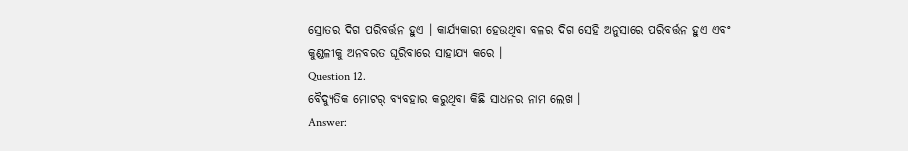ସ୍ରୋତର ଦିଗ ପରିବର୍ତ୍ତନ ହୁଏ । କାର୍ଯ୍ୟକାରୀ ହେଉଥିବା ବଳର ଦିଗ ସେହି ଅନୁସାରେ ପରିବର୍ତ୍ତନ ହୁଏ ଏବଂ କୁଣ୍ଡଳୀକୁ ଅନବରତ ଘୂରିବାରେ ସାହାଯ୍ୟ କରେ ।
Question 12.
ବୈଦ୍ୟୁତିକ ମୋଟର୍ ବ୍ୟବହାର କରୁଥିବା କିଛି ସାଧନର ନାମ ଲେଖ ।
Answer: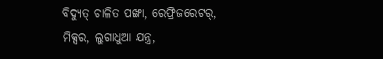ବିଦ୍ୟୁତ୍ ଚାଳିତ ପଙ୍ଖା, ରେଫ୍ରିଜରେଟର୍, ମିକ୍ସର, ଲୁଗାଧୁଆ ଯନ୍ତ୍ର,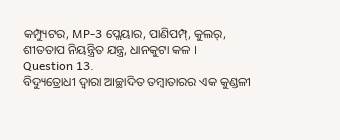କମ୍ପ୍ୟୁଟର, MP-3 ପ୍ଲେୟାର, ପାଣିପମ୍ପ୍, କୁଲର୍, ଶୀତତାପ ନିୟନ୍ତ୍ରିତ ଯନ୍ତ୍ର, ଧାନକୁଟା କଳ ।
Question 13.
ବିଦ୍ୟୁତ୍ରୋଧୀ ଦ୍ୱାରା ଆଚ୍ଛାଦିତ ତମ୍ବାତାରର ଏକ କୁଣ୍ଡଳୀ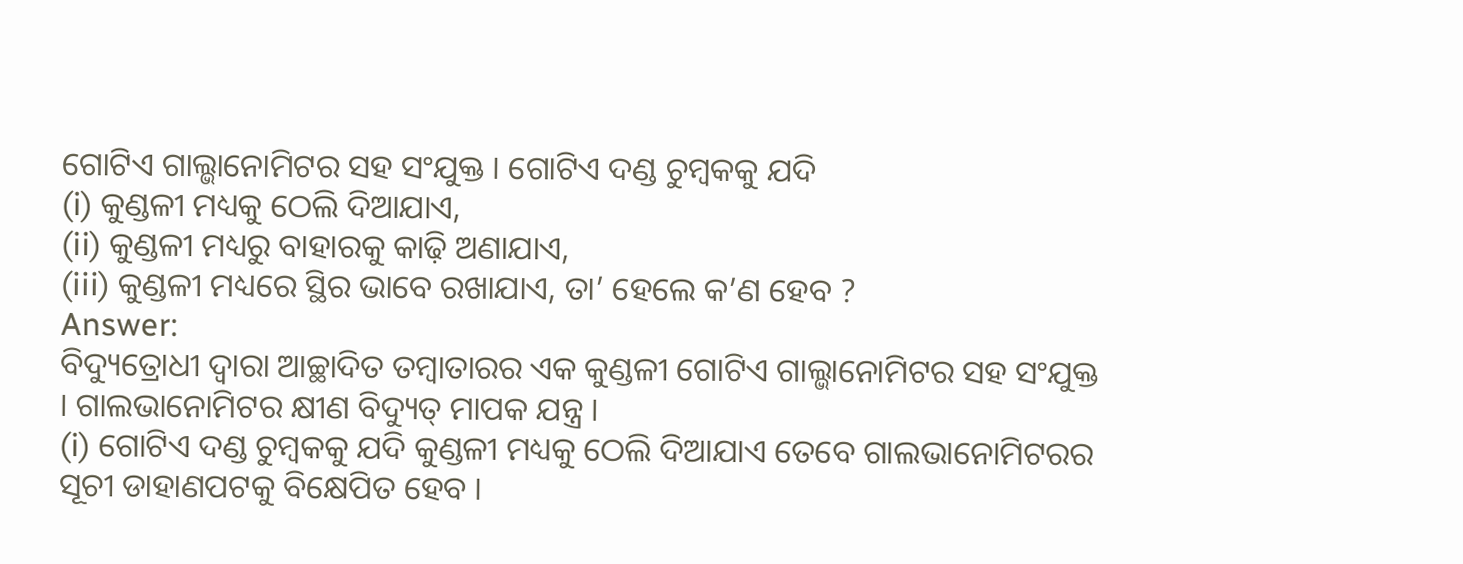ଗୋଟିଏ ଗାଲ୍ଭାନୋମିଟର ସହ ସଂଯୁକ୍ତ । ଗୋଟିଏ ଦଣ୍ଡ ଚୁମ୍ବକକୁ ଯଦି
(i) କୁଣ୍ଡଳୀ ମଧ୍ୟକୁ ଠେଲି ଦିଆଯାଏ,
(ii) କୁଣ୍ଡଳୀ ମଧ୍ୟରୁ ବାହାରକୁ କାଢ଼ି ଅଣାଯାଏ,
(iii) କୁଣ୍ଡଳୀ ମଧ୍ୟରେ ସ୍ଥିର ଭାବେ ରଖାଯାଏ, ତା’ ହେଲେ କ’ଣ ହେବ ?
Answer:
ବିଦ୍ୟୁତ୍ରୋଧୀ ଦ୍ଵାରା ଆଚ୍ଛାଦିତ ତମ୍ବାତାରର ଏକ କୁଣ୍ଡଳୀ ଗୋଟିଏ ଗାଲ୍ଭାନୋମିଟର ସହ ସଂଯୁକ୍ତ । ଗାଲଭାନୋମିଟର କ୍ଷୀଣ ବିଦ୍ୟୁତ୍ ମାପକ ଯନ୍ତ୍ର ।
(i) ଗୋଟିଏ ଦଣ୍ଡ ଚୁମ୍ବକକୁ ଯଦି କୁଣ୍ଡଳୀ ମଧ୍ୟକୁ ଠେଲି ଦିଆଯାଏ ତେବେ ଗାଲଭାନୋମିଟରର ସୂଚୀ ଡାହାଣପଟକୁ ବିକ୍ଷେପିତ ହେବ ।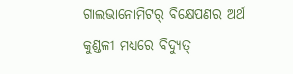ଗାଲଭାନୋମିଟର୍ ବିକ୍ଷେପଣର ଅର୍ଥ କୁଣ୍ଡଳୀ ମଧ୍ଯରେ ବିଦ୍ୟୁତ୍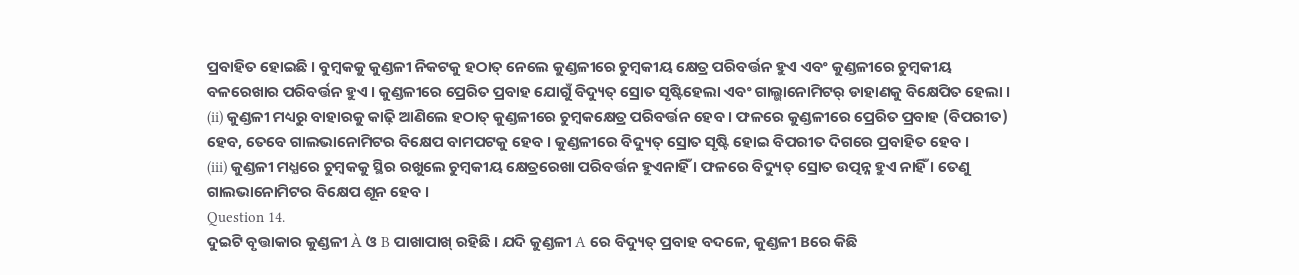ପ୍ରବାହିତ ହୋଇଛି । ବୁମ୍ବକକୁ କୁଣ୍ଡଳୀ ନିକଟକୁ ହଠାତ୍ ନେଲେ କୁଣ୍ଡଳୀରେ ଚୁମ୍ବକୀୟ କ୍ଷେତ୍ର ପରିବର୍ତ୍ତନ ହୁଏ ଏବଂ କୁଣ୍ଡଳୀରେ ଚୁମ୍ବକୀୟ ବଳରେଖାର ପରିବର୍ତ୍ତନ ହୁଏ । କୁଣ୍ଡଳୀରେ ପ୍ରେରିତ ପ୍ରବାହ ଯୋଗୁଁ ବିଦ୍ୟୁତ୍ ସ୍ରୋତ ସୃଷ୍ଟିହେଲା ଏବଂ ଗାଲ୍ଭାନୋମିଟର୍ ଡାହାଣକୁ ବିକ୍ଷେପିତ ହେଲା ।
(ii) କୁଣ୍ଡଳୀ ମଧ୍ୟରୁ ବାହାରକୁ କାଢ଼ି ଆଣିଲେ ହଠାତ୍ କୁଣ୍ଡଳୀରେ ଚୁମ୍ବକକ୍ଷେତ୍ର ପରିବର୍ତ୍ତନ ହେବ । ଫଳରେ କୁଣ୍ଡଳୀରେ ପ୍ରେରିତ ପ୍ରବାହ (ବିପରୀତ) ହେବ, ତେବେ ଗାଲଭାନୋମିଟର ବିକ୍ଷେପ ବାମପଟକୁ ହେବ । କୁଣ୍ଡଳୀରେ ବିଦ୍ୟୁତ୍ ସ୍ରୋତ ସୃଷ୍ଟି ହୋଇ ବିପରୀତ ଦିଗରେ ପ୍ରବାହିତ ହେବ ।
(iii) କୁଣ୍ଡଳୀ ମଧ୍ଯରେ ଚୁମ୍ବକକୁ ସ୍ଥିର ରଖୁଲେ ଚୁମ୍ବକୀୟ କ୍ଷେତ୍ରରେଖା ପରିବର୍ତ୍ତନ ହୁଏନାହିଁ । ଫଳରେ ବିଦ୍ୟୁତ୍ ସ୍ରୋତ ଉତ୍ପନ୍ନ ହୁଏ ନାହିଁ । ତେଣୁ ଗାଲଭାନୋମିଟର ବିକ୍ଷେପ ଶୂନ ହେବ ।
Question 14.
ଦୁଇଟି ବୃତ୍ତାକାର କୁଣ୍ଡଳୀ À ଓ B ପାଖାପାଖ୍ ରହିଛି । ଯଦି କୁଣ୍ଡଳୀ A ରେ ବିଦ୍ୟୁତ୍ ପ୍ରବାହ ବଦଳେ, କୁଣ୍ଡଳୀ Bରେ କିଛି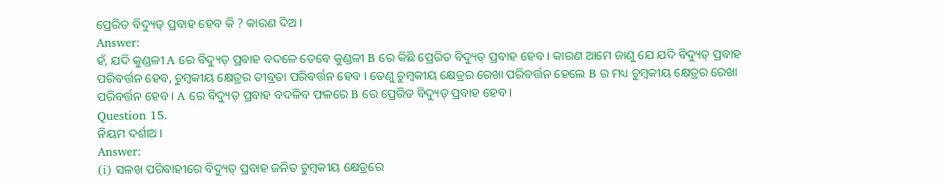ପ୍ରେରିତ ବିଦ୍ୟୁତ୍ ପ୍ରବାହ ହେବ କି ? କାରଣ ଦିଅ ।
Answer:
ହଁ, ଯଦି କୁଣ୍ଡଳୀ A ରେ ବିଦ୍ୟୁତ୍ ପ୍ରବାହ ବଦଳେ ତେବେ କୁଣ୍ଡଳୀ B ରେ କିଛି ପ୍ରେରିତ ବିଦ୍ୟୁତ୍ ପ୍ରବାହ ହେବ । କାରଣ ଆମେ ଜାଣୁ ଯେ ଯଦି ବିଦ୍ୟୁତ୍ ପ୍ରବାହ ପରିବର୍ତ୍ତନ ହେବ, ଚୁମ୍ବକୀୟ କ୍ଷେତ୍ରର ତୀବ୍ରତା ପରିବର୍ତ୍ତନ ହେବ । ତେଣୁ ଚୁମ୍ବକୀୟ କ୍ଷେତ୍ରର ରେଖା ପରିବର୍ତ୍ତନ ହେଲେ B ର ମଧ୍ୟ ଚୁମ୍ବକୀୟ କ୍ଷେତ୍ରର ରେଖା ପରିବର୍ତ୍ତନ ହେବ । A ରେ ବିଦ୍ୟୁତ୍ ପ୍ରବାହ ବଦଳିବ ଫଳରେ B ରେ ପ୍ରେରିତ ବିଦ୍ୟୁତ୍ ପ୍ରବାହ ହେବ ।
Question 15.
ନିୟମ ଦର୍ଶାଅ ।
Answer:
(i) ସଳଖ ପରିବାହୀରେ ବିଦ୍ୟୁତ୍ ପ୍ରବାହ ଜନିତ ଚୁମ୍ବକୀୟ କ୍ଷେତ୍ରରେ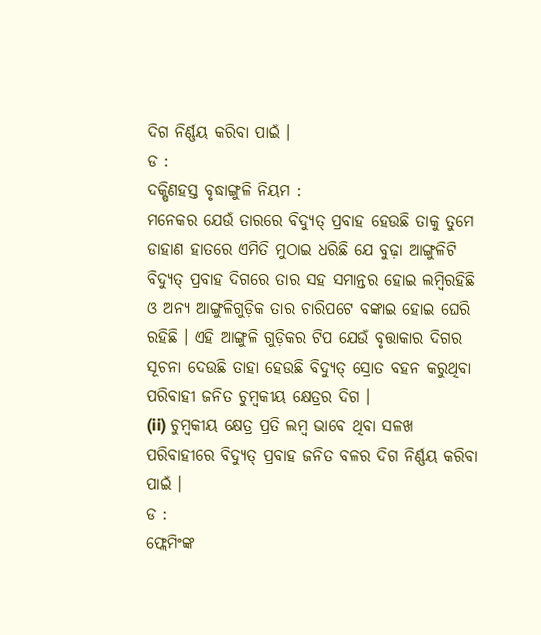ଦିଗ ନିର୍ଣ୍ଣୟ କରିବା ପାଇଁ ।
ଡ :
ଦକ୍ଷିଣହସ୍ତ ବୃଦ୍ଧାଙ୍ଗୁଳି ନିୟମ :
ମନେକର ଯେଉଁ ତାରରେ ବିଦ୍ୟୁତ୍ ପ୍ରବାହ ହେଉଛି ତାକୁ ତୁମେ ଡାହାଣ ହାତରେ ଏମିତି ମୁଠାଇ ଧରିଛି ଯେ ବୁଢ଼ା ଆଙ୍ଗୁଳିଟି ବିଦ୍ୟୁତ୍ ପ୍ରବାହ ଦିଗରେ ତାର ସହ ସମାନ୍ତର ହୋଇ ଲମ୍ବିରହିଛି ଓ ଅନ୍ୟ ଆଙ୍ଗୁଳିଗୁଡ଼ିକ ତାର ଚାରିପଟେ ବଙ୍କାଇ ହୋଇ ଘେରି ରହିଛି । ଏହି ଆଙ୍ଗୁଳି ଗୁଡ଼ିକର ଟିପ ଯେଉଁ ବୃତ୍ତାକାର ଦିଗର ସୂଚନା ଦେଉଛି ତାହା ହେଉଛି ବିଦ୍ୟୁତ୍ ସ୍ରୋତ ବହନ କରୁଥିବା ପରିବାହୀ ଜନିତ ଚୁମ୍ବକୀୟ କ୍ଷେତ୍ରର ଦିଗ ।
(ii) ଚୁମ୍ବକୀୟ କ୍ଷେତ୍ର ପ୍ରତି ଲମ୍ବ ଭାବେ ଥିବା ସଳଖ ପରିବାହୀରେ ବିଦ୍ୟୁତ୍ ପ୍ରବାହ ଜନିତ ବଳର ଦିଗ ନିର୍ଣ୍ଣୟ କରିବା ପାଇଁ ।
ଡ :
ଫ୍ଲେମିଂଙ୍କ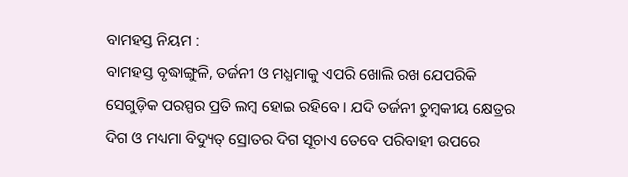ବାମହସ୍ତ ନିୟମ :
ବାମହସ୍ତ ବୃଦ୍ଧାଙ୍ଗୁଳି, ତର୍ଜନୀ ଓ ମଧ୍ଯମାକୁ ଏପରି ଖୋଲି ରଖ ଯେପରିକି ସେଗୁଡ଼ିକ ପରସ୍ପର ପ୍ରତି ଲମ୍ବ ହୋଇ ରହିବେ । ଯଦି ତର୍ଜନୀ ଚୁମ୍ବକୀୟ କ୍ଷେତ୍ରର ଦିଗ ଓ ମଧ୍ୟମା ବିଦ୍ୟୁତ୍ ସ୍ରୋତର ଦିଗ ସୂଚାଏ ତେବେ ପରିବାହୀ ଉପରେ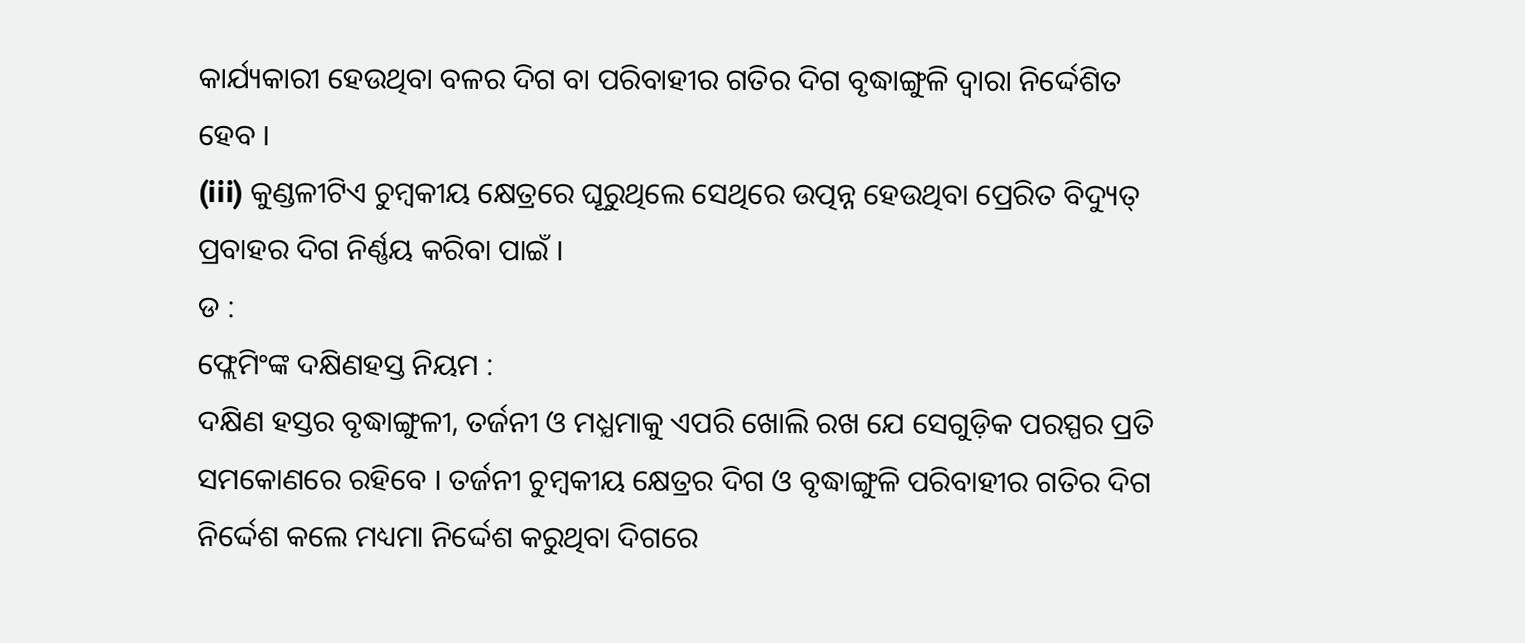କାର୍ଯ୍ୟକାରୀ ହେଉଥିବା ବଳର ଦିଗ ବା ପରିବାହୀର ଗତିର ଦିଗ ବୃଦ୍ଧାଙ୍ଗୁଳି ଦ୍ଵାରା ନିର୍ଦ୍ଦେଶିତ ହେବ ।
(iii) କୁଣ୍ଡଳୀଟିଏ ଚୁମ୍ବକୀୟ କ୍ଷେତ୍ରରେ ଘୂରୁଥିଲେ ସେଥିରେ ଉତ୍ପନ୍ନ ହେଉଥିବା ପ୍ରେରିତ ବିଦ୍ୟୁତ୍ ପ୍ରବାହର ଦିଗ ନିର୍ଣ୍ଣୟ କରିବା ପାଇଁ ।
ଡ :
ଫ୍ଲେମିଂଙ୍କ ଦକ୍ଷିଣହସ୍ତ ନିୟମ :
ଦକ୍ଷିଣ ହସ୍ତର ବୃଦ୍ଧାଙ୍ଗୁଳୀ, ତର୍ଜନୀ ଓ ମଧ୍ଯମାକୁ ଏପରି ଖୋଲି ରଖ ଯେ ସେଗୁଡ଼ିକ ପରସ୍ପର ପ୍ରତି ସମକୋଣରେ ରହିବେ । ତର୍ଜନୀ ଚୁମ୍ବକୀୟ କ୍ଷେତ୍ରର ଦିଗ ଓ ବୃଦ୍ଧାଙ୍ଗୁଳି ପରିବାହୀର ଗତିର ଦିଗ ନିର୍ଦ୍ଦେଶ କଲେ ମଧ୍ୟମା ନିର୍ଦ୍ଦେଶ କରୁଥିବା ଦିଗରେ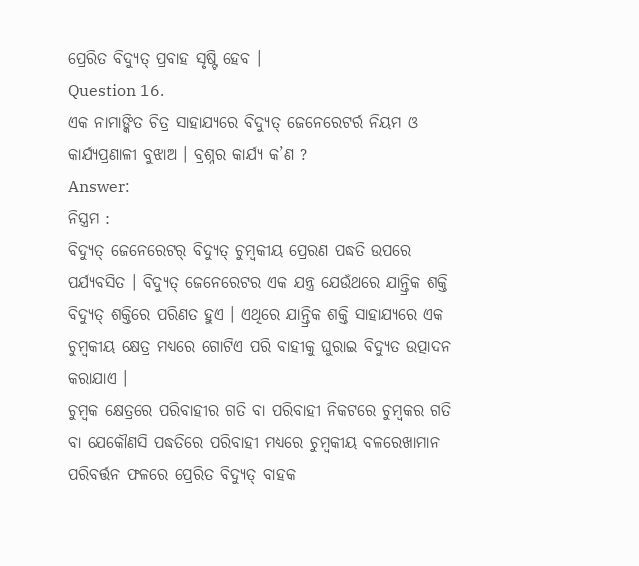ପ୍ରେରିତ ବିଦ୍ୟୁତ୍ ପ୍ରବାହ ସୃଷ୍ଟି ହେବ ।
Question 16.
ଏକ ନାମାଙ୍କିତ ଚିତ୍ର ସାହାଯ୍ୟରେ ବିଦ୍ୟୁତ୍ ଜେନେରେଟର୍ର ନିୟମ ଓ କାର୍ଯ୍ୟପ୍ରଣାଳୀ ବୁଝାଅ । ବ୍ରଶ୍ନର କାର୍ଯ୍ୟ କ’ଣ ?
Answer:
ନିସ୍ତ୍ରମ :
ବିଦ୍ୟୁତ୍ ଜେନେରେଟର୍ ବିଦ୍ୟୁତ୍ ଚୁମ୍ବକୀୟ ପ୍ରେରଣ ପଦ୍ଧତି ଉପରେ ପର୍ଯ୍ୟବସିତ । ବିଦ୍ୟୁତ୍ ଜେନେରେଟର ଏକ ଯନ୍ତ୍ର ଯେଉଁଥରେ ଯାନ୍ତ୍ରିକ ଶକ୍ତି ବିଦ୍ୟୁତ୍ ଶକ୍ତିରେ ପରିଣତ ହୁଏ । ଏଥିରେ ଯାନ୍ତ୍ରିକ ଶକ୍ତି ସାହାଯ୍ୟରେ ଏକ ଚୁମ୍ବକୀୟ କ୍ଷେତ୍ର ମଧ୍ୟରେ ଗୋଟିଏ ପରି ବାହୀକୁ ଘୁରାଇ ବିଦ୍ୟୁତ ଉତ୍ପାଦନ କରାଯାଏ ।
ଚୁମ୍ବକ କ୍ଷେତ୍ରରେ ପରିବାହୀର ଗତି ବା ପରିବାହୀ ନିକଟରେ ଚୁମ୍ବକର ଗତି ବା ଯେକୌଣସି ପଦ୍ଧତିରେ ପରିବାହୀ ମଧ୍ୟରେ ଚୁମ୍ବକୀୟ ବଳରେଖାମାନ ପରିବର୍ତ୍ତନ ଫଳରେ ପ୍ରେରିତ ବିଦ୍ୟୁତ୍ ବାହକ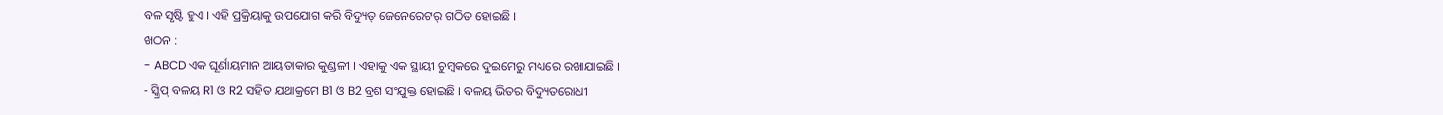ବଳ ସୃଷ୍ଟି ହୁଏ । ଏହି ପ୍ରକ୍ରିୟାକୁ ଉପଯୋଗ କରି ବିଦ୍ୟୁତ୍ ଜେନେରେଟର୍ ଗଠିତ ହୋଇଛି ।
ଖଠନ :
- ABCD ଏକ ଘୂର୍ଣାୟମାନ ଆୟତାକାର କୁଣ୍ଡଳୀ । ଏହାକୁ ଏକ ସ୍ଥାୟୀ ଚୁମ୍ବକରେ ଦୁଇମେରୁ ମଧ୍ୟରେ ରଖାଯାଇଛି ।
- ସ୍କ୍ରିପ୍ ବଳୟ R1 ଓ R2 ସହିତ ଯଥାକ୍ରମେ B1 ଓ B2 ବ୍ରଶ ସଂଯୁକ୍ତ ହୋଇଛି । ବଳୟ ଭିତର ବିଦ୍ୟୁତରୋଧୀ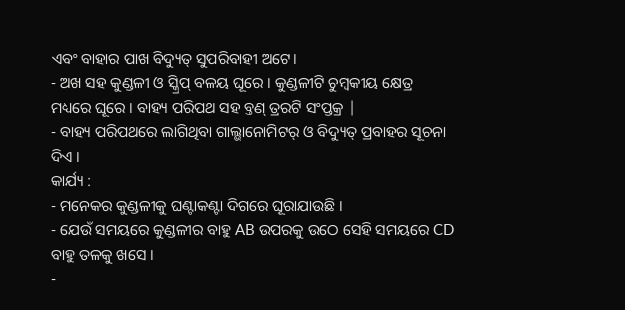ଏବଂ ବାହାର ପାଖ ବିଦ୍ୟୁତ୍ ସୁପରିବାହୀ ଅଟେ।
- ଅଖ ସହ କୁଣ୍ଡଳୀ ଓ ସ୍କ୍ରିପ୍ ବଳୟ ଘୂରେ । କୁଣ୍ଡଳୀଟି ଚୁମ୍ବକୀୟ କ୍ଷେତ୍ର ମଧ୍ୟରେ ଘୂରେ । ବାହ୍ୟ ପରିପଥ ସହ ବ୍ତଣ୍ ତ୍ରରଟି ସଂପ୍ତକ୍ର |
- ବାହ୍ୟ ପରିପଥରେ ଲାଗିଥିବା ଗାଲ୍ଭାନୋମିଟର୍ ଓ ବିଦ୍ୟୁତ୍ ପ୍ରବାହର ସୂଚନା ଦିଏ ।
କାର୍ଯ୍ୟ :
- ମନେକର କୁଣ୍ଡଳୀକୁ ଘଣ୍ଟାକଣ୍ଟା ଦିଗରେ ଘୂରାଯାଉଛି ।
- ଯେଉଁ ସମୟରେ କୁଣ୍ଡଳୀର ବାହୁ AB ଉପରକୁ ଉଠେ ସେହି ସମୟରେ CD ବାହୁ ତଳକୁ ଖସେ ।
-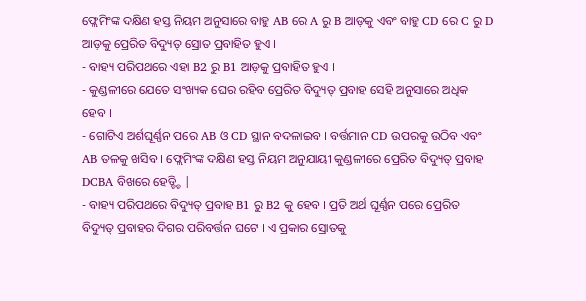ଫ୍ଲେମିଂଙ୍କ ଦକ୍ଷିଣ ହସ୍ତ ନିୟମ ଅନୁସାରେ ବାହୁ AB ରେ A ରୁ B ଆଡ଼କୁ ଏବଂ ବାହୁ CD ରେ C ରୁ D ଆଡ଼କୁ ପ୍ରେରିତ ବିଦ୍ୟୁତ୍ ସ୍ରୋତ ପ୍ରବାହିତ ହୁଏ ।
- ବାହ୍ୟ ପରିପଥରେ ଏହା B2 ରୁ B1 ଆଡ଼କୁ ପ୍ରବାହିତ ହୁଏ ।
- କୁଣ୍ଡଳୀରେ ଯେତେ ସଂଖ୍ୟକ ଘେର ରହିବ ପ୍ରେରିତ ବିଦ୍ୟୁତ୍ ପ୍ରବାହ ସେହି ଅନୁସାରେ ଅଧିକ ହେବ ।
- ଗୋଟିଏ ଅର୍ଶଘୂର୍ଣ୍ଣନ ପରେ AB ଓ CD ସ୍ଥାନ ବଦଳାଇବ । ବର୍ତ୍ତମାନ CD ଉପରକୁ ଉଠିବ ଏବଂ AB ତଳକୁ ଖସିବ । ଫ୍ଲେମିଂଙ୍କ ଦକ୍ଷିଣ ହସ୍ତ ନିୟମ ଅନୁଯାୟୀ କୁଣ୍ଡଳୀରେ ପ୍ରେରିତ ବିଦ୍ୟୁତ୍ ପ୍ରବାହ DCBA ବିଖରେ ହେଡ୍ଚ୍ଚି |
- ବାହ୍ୟ ପରିପଥରେ ବିଦ୍ୟୁତ୍ ପ୍ରବାହ B1 ରୁ B2 କୁ ହେବ । ପ୍ରତି ଅର୍ଥ ଘୂର୍ଣ୍ଣନ ପରେ ପ୍ରେରିତ ବିଦ୍ୟୁତ୍ ପ୍ରବାହର ଦିଗର ପରିବର୍ତ୍ତନ ଘଟେ । ଏ ପ୍ରକାର ସ୍ରୋତକୁ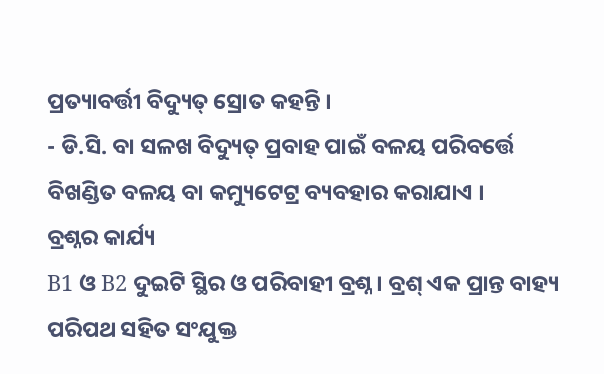ପ୍ରତ୍ୟାବର୍ତ୍ତୀ ବିଦ୍ୟୁତ୍ ସ୍ରୋତ କହନ୍ତି ।
- ଡି.ସି. ବା ସଳଖ ବିଦ୍ୟୁତ୍ ପ୍ରବାହ ପାଇଁ ବଳୟ ପରିବର୍ତ୍ତେ ବିଖଣ୍ଡିତ ବଳୟ ବା କମ୍ୟୁଟେଟ୍ର ବ୍ୟବହାର କରାଯାଏ ।
ବ୍ରଶ୍ନର କାର୍ଯ୍ୟ
B1 ଓ B2 ଦୁଇଟି ସ୍ଥିର ଓ ପରିବାହୀ ବ୍ରଶ୍ନ । ବ୍ରଶ୍ ଏକ ପ୍ରାନ୍ତ ବାହ୍ୟ ପରିପଥ ସହିତ ସଂଯୁକ୍ତ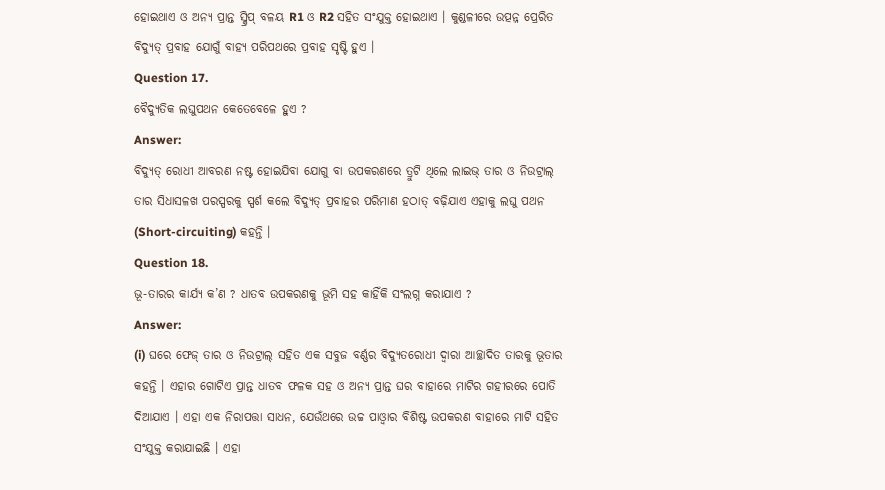ହୋଇଥାଏ ଓ ଅନ୍ୟ ପ୍ରାନ୍ତ ସ୍କ୍ରିପ୍ ବଳୟ R1 ଓ R2 ସହିତ ସଂଯୁକ୍ତ ହୋଇଥାଏ । କୁଣ୍ଡଳୀରେ ଉତ୍ପନ୍ନ ପ୍ରେରିତ ବିଦ୍ୟୁତ୍ ପ୍ରବାହ ଯୋଗୁଁ ବାହ୍ୟ ପରିପଥରେ ପ୍ରବାହ ସୃଷ୍ଟି ହୁଏ ।
Question 17.
ବୈଦ୍ୟୁତିକ ଲଘୁପଥନ କେତେବେଳେ ହୁଏ ?
Answer:
ବିଦ୍ୟୁତ୍ ରୋଧୀ ଆବରଣ ନଷ୍ଟ ହୋଇଯିବା ଯୋଗୁ ବା ଉପକରଣରେ ତ୍ରୁଟି ଥିଲେ ଲାଇଭ୍ ତାର ଓ ନିଉଟ୍ରାଲ୍ ତାର ସିଧାସଳଖ ପରସ୍ପରକୁ ସ୍ପର୍ଶ କଲେ ବିଦ୍ୟୁତ୍ ପ୍ରବାହର ପରିମାଣ ହଠାତ୍ ବଢ଼ିଯାଏ ଏହାକୁ ଲଘୁ ପଥନ (Short-circuiting) କହନ୍ତି ।
Question 18.
ଭୂ-ତାରର କାର୍ଯ୍ୟ କ’ଣ ? ଧାତବ ଉପକରଣକୁ ଭୂମି ସହ କାହିଁକି ସଂଲଗ୍ନ କରାଯାଏ ?
Answer:
(i) ଘରେ ଫେଜ୍ ତାର ଓ ନିଉଟ୍ରାଲ୍ ସହିତ ଏକ ସବୁଜ ବର୍ଣ୍ଣର ବିଦ୍ୟୁତରୋଧୀ ଦ୍ଵାରା ଆଚ୍ଛାଦିତ ତାରକୁ ଭୂତାର କହନ୍ତି । ଏହାର ଗୋଟିଏ ପ୍ରାନ୍ତ ଧାତବ ଫଳକ ସହ ଓ ଅନ୍ୟ ପ୍ରାନ୍ତ ଘର ବାହାରେ ମାଟିର ଗହୀରରେ ପୋତି ଦିଆଯାଏ । ଏହା ଏକ ନିରାପତ୍ତା ସାଧନ, ଯେଉଁଥରେ ଉଚ୍ଚ ପାଓ୍ବାର ବିଶିଷ୍ଟ ଉପକରଣ ବାହାରେ ମାଟି ସହିତ ସଂଯୁକ୍ତ କରାଯାଇଛି । ଏହା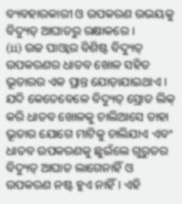ବ୍ୟବହାରକାରୀ ଓ ଉପକରଣ ଉଭୟକୁ ବିଦ୍ୟୁତ୍ ଆଘାତରୁ ରକ୍ଷାକରେ ।
(ii) ଉଚ୍ଚ ପାଓ୍ବାର ବିଶିଷ୍ଟ ବିଦ୍ୟୁତ୍ ଉପକରଣର ଧାତବ ଖୋଳ ସହିତ ଭୂତାରର ଏକ ପ୍ରାନ୍ତ ଯୋଡ଼ାଯାଇଥାଏ । ଯଦି କେତେବେଳେ ବିଦ୍ୟୁତ୍ ସ୍ରୋତ ଲିକ୍ କରି ଧାତବ ଖୋଳକୁ ଚାଲିଆସେ ତାହା ଭୂତାର ଯୋଗେ ମାଟିକୁ ଚାଲିଯାଏ ଏବଂ ଧାତବ ଉପକରଣକୁ ଛୁଇଁଲେ ଗୁରୁତର ବିଦ୍ୟୁତ୍ ଆଘାତ ଲାଗେନାହିଁ ଓ ଉପକରଣ ନଷ୍ଟ ହୁଏ ନାହିଁ । ଏହି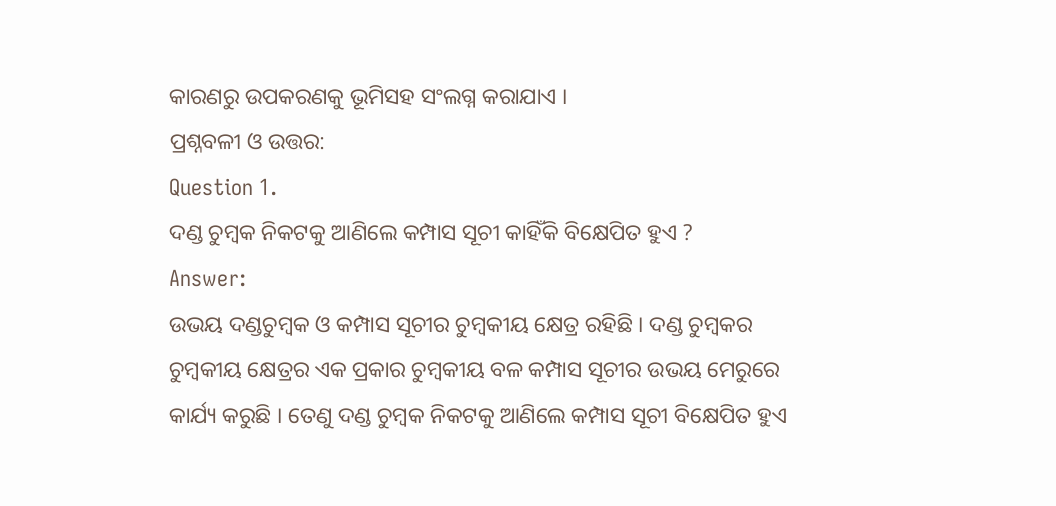କାରଣରୁ ଉପକରଣକୁ ଭୂମିସହ ସଂଲଗ୍ନ କରାଯାଏ ।
ପ୍ରଶ୍ନବଳୀ ଓ ଉତ୍ତର:
Question 1.
ଦଣ୍ଡ ଚୁମ୍ବକ ନିକଟକୁ ଆଣିଲେ କମ୍ପାସ ସୂଚୀ କାହିଁକି ବିକ୍ଷେପିତ ହୁଏ ?
Answer:
ଉଭୟ ଦଣ୍ଡଚୁମ୍ବକ ଓ କମ୍ପାସ ସୂଚୀର ଚୁମ୍ବକୀୟ କ୍ଷେତ୍ର ରହିଛି । ଦଣ୍ଡ ଚୁମ୍ବକର ଚୁମ୍ବକୀୟ କ୍ଷେତ୍ରର ଏକ ପ୍ରକାର ଚୁମ୍ବକୀୟ ବଳ କମ୍ପାସ ସୂଚୀର ଉଭୟ ମେରୁରେ କାର୍ଯ୍ୟ କରୁଛି । ତେଣୁ ଦଣ୍ଡ ଚୁମ୍ବକ ନିକଟକୁ ଆଣିଲେ କମ୍ପାସ ସୂଚୀ ବିକ୍ଷେପିତ ହୁଏ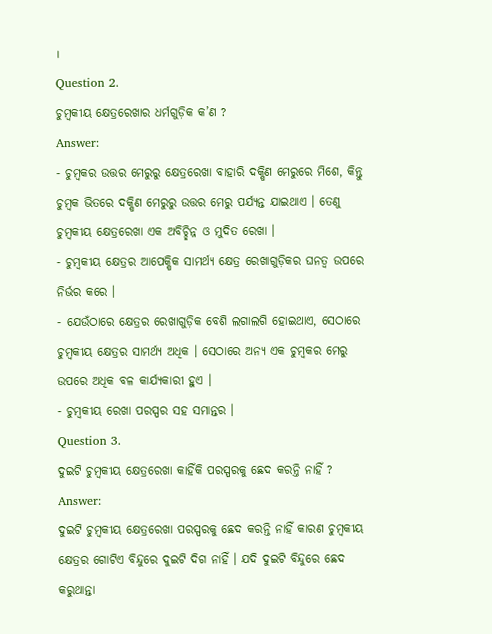।
Question 2.
ଚୁମ୍ବକୀୟ କ୍ଷେତ୍ରରେଖାର ଧର୍ମଗୁଡ଼ିକ କ’ଣ ?
Answer:
- ଚୁମ୍ବକର ଉତ୍ତର ମେରୁରୁ କ୍ଷେତ୍ରରେଖା ବାହାରି ଦକ୍ଷିଣ ମେରୁରେ ମିଶେ, କିନ୍ତୁ ଚୁମ୍ବକ ଭିତରେ ଦକ୍ଷିଣ ମେରୁରୁ ଉତ୍ତର ମେରୁ ପର୍ଯ୍ୟନ୍ତ ଯାଇଥାଏ । ତେଣୁ ଚୁମ୍ବକୀୟ କ୍ଷେତ୍ରରେଖା ଏକ ଅବିଚ୍ଛିନ୍ନ ଓ ମୁଦିତ ରେଖା ।
- ଚୁମ୍ବକୀୟ କ୍ଷେତ୍ରର ଆପେକ୍ଷିକ ସାମର୍ଥ୍ୟ କ୍ଷେତ୍ର ରେଖାଗୁଡ଼ିକର ଘନତ୍ଵ ଉପରେ ନିର୍ଭର କରେ ।
- ଯେଉଁଠାରେ କ୍ଷେତ୍ରର ରେଖାଗୁଡ଼ିକ ବେଶି ଲଗାଲଗି ହୋଇଥାଏ, ସେଠାରେ ଚୁମ୍ବକୀୟ କ୍ଷେତ୍ରର ସାମର୍ଥ୍ୟ ଅଧିକ । ସେଠାରେ ଅନ୍ୟ ଏକ ଚୁମ୍ବକର ମେରୁ ଉପରେ ଅଧିକ ବଳ କାର୍ଯ୍ୟକାରୀ ହୁଏ ।
- ଚୁମ୍ବକୀୟ ରେଖା ପରସ୍ପର ସହ ସମାନ୍ତର ।
Question 3.
ଦୁଇଟି ଚୁମ୍ବକୀୟ କ୍ଷେତ୍ରରେଖା କାହିଁକି ପରସ୍ପରକୁ ଛେଦ କରନ୍ତି ନାହିଁ ?
Answer:
ଦୁଇଟି ଚୁମ୍ବକୀୟ କ୍ଷେତ୍ରରେଖା ପରସ୍ପରକୁ ଛେଦ କରନ୍ତି ନାହିଁ କାରଣ ଚୁମ୍ବକୀୟ କ୍ଷେତ୍ରର ଗୋଟିଏ ବିନ୍ଦୁରେ ଦୁଇଟି ଦିଗ ନାହିଁ । ଯଦି ଦୁଇଟି ବିନ୍ଦୁରେ ଛେଦ କରୁଥାନ୍ତା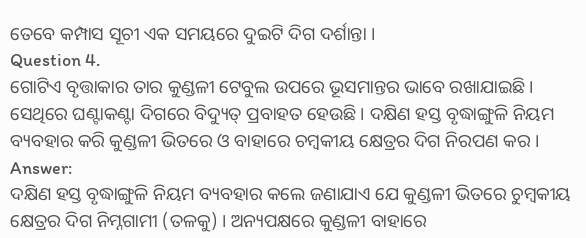ତେବେ କମ୍ପାସ ସୂଚୀ ଏକ ସମୟରେ ଦୁଇଟି ଦିଗ ଦର୍ଶାନ୍ତା ।
Question 4.
ଗୋଟିଏ ବୃତ୍ତାକାର ତାର କୁଣ୍ଡଳୀ ଟେବୁଲ ଉପରେ ଭୂସମାନ୍ତର ଭାବେ ରଖାଯାଇଛି । ସେଥିରେ ଘଣ୍ଟାକଣ୍ଟା ଦିଗରେ ବିଦ୍ୟୁତ୍ ପ୍ରବାହତ ହେଉଛି । ଦକ୍ଷିଣ ହସ୍ତ ବୃଦ୍ଧାଙ୍ଗୁଳି ନିୟମ ବ୍ୟବହାର କରି କୁଣ୍ଡଳୀ ଭିତରେ ଓ ବାହାରେ ଚମ୍ବକୀୟ କ୍ଷେତ୍ରର ଦିଗ ନିରପଣ କର ।
Answer:
ଦକ୍ଷିଣ ହସ୍ତ ବୃଦ୍ଧାଙ୍ଗୁଳି ନିୟମ ବ୍ୟବହାର କଲେ ଜଣାଯାଏ ଯେ କୁଣ୍ଡଳୀ ଭିତରେ ଚୁମ୍ବକୀୟ କ୍ଷେତ୍ରର ଦିଗ ନିମ୍ନଗାମୀ (ତଳକୁ) । ଅନ୍ୟପକ୍ଷରେ କୁଣ୍ଡଳୀ ବାହାରେ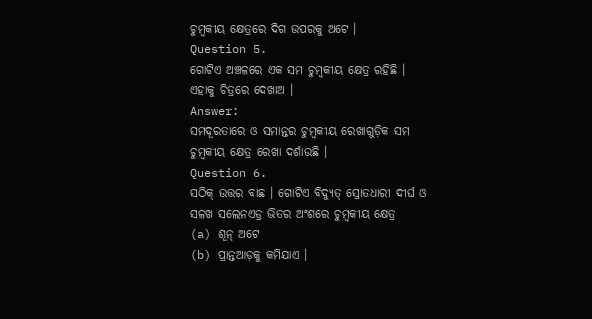ଚୁମ୍ବକୀୟ କ୍ଷେତ୍ରରେ ଦିଗ ଉପରକୁ ଅଟେ ।
Question 5.
ଗୋଟିଏ ଅଞ୍ଚଳରେ ଏକ ସମ ଚୁମ୍ବକୀୟ କ୍ଷେତ୍ର ରହିଛି । ଏହାକୁ ଚିତ୍ରରେ ଦେଖାଅ ।
Answer:
ସମଦୂରତାରେ ଓ ସମାନ୍ତର ଚୁମ୍ବକୀୟ ରେଖାଗୁଡ଼ିକ ସମ ଚୁମ୍ବକୀୟ କ୍ଷେତ୍ର ରେଖା ଦର୍ଶାଉଛି ।
Question 6.
ସଠିକ୍ ଉତ୍ତର ବାଛ । ଗୋଟିଏ ବିଦ୍ୟୁତ୍ ସ୍ରୋତଧାରୀ ଦୀର୍ଘ ଓ ସଳଖ ସଲେନଏଡ୍ର ଭିତର ଅଂଶରେ ଚୁମ୍ବକୀୟ କ୍ଷେତ୍ର
(a) ଶୂନ୍ ଅଟେ
(b) ପ୍ରାନ୍ତଆଡ଼କୁ କମିଯାଏ ।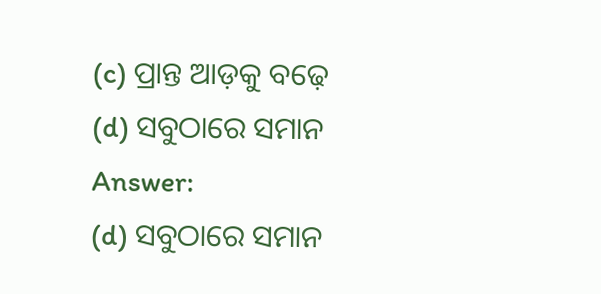(c) ପ୍ରାନ୍ତ ଆଡ଼କୁ ବଢ଼େ
(d) ସବୁଠାରେ ସମାନ
Answer:
(d) ସବୁଠାରେ ସମାନ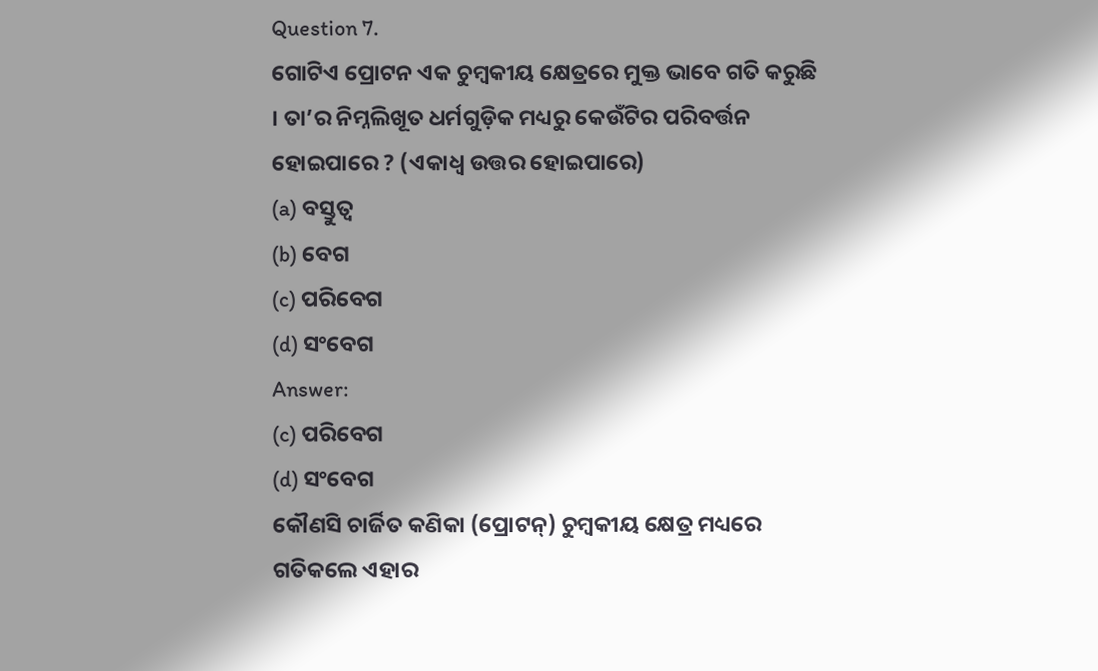Question 7.
ଗୋଟିଏ ପ୍ରୋଟନ ଏକ ଚୁମ୍ବକୀୟ କ୍ଷେତ୍ରରେ ମୁକ୍ତ ଭାବେ ଗତି କରୁଛି । ତା’ର ନିମ୍ନଲିଖୂତ ଧର୍ମଗୁଡ଼ିକ ମଧ୍ୟରୁ କେଉଁଟିର ପରିବର୍ତ୍ତନ ହୋଇପାରେ ? (ଏକାଧ୍ଵ ଉତ୍ତର ହୋଇପାରେ)
(a) ବସ୍ତୁତ୍ଵ
(b) ବେଗ
(c) ପରିବେଗ
(d) ସଂବେଗ
Answer:
(c) ପରିବେଗ
(d) ସଂବେଗ
କୌଣସି ଚାର୍ଜିତ କଣିକା (ପ୍ରୋଟନ୍) ଚୁମ୍ବକୀୟ କ୍ଷେତ୍ର ମଧ୍ୟରେ ଗତିକଲେ ଏହାର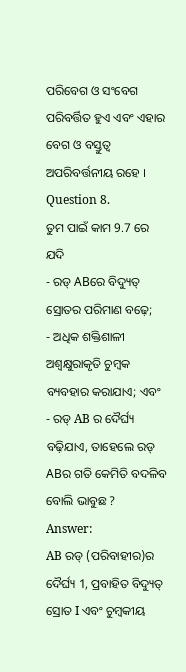ପରିବେଗ ଓ ସଂବେଗ ପରିବର୍ତ୍ତିତ ହୁଏ ଏବଂ ଏହାର ବେଗ ଓ ବସ୍ତୁତ୍ଵ ଅପରିବର୍ତ୍ତନୀୟ ରହେ ।
Question 8.
ତୁମ ପାଇଁ କାମ 9.7 ରେ ଯଦି
- ରଡ୍ ABରେ ବିଦ୍ୟୁତ୍ ସ୍ରୋତର ପରିମାଣ ବଢ଼େ;
- ଅଧିକ ଶକ୍ତିଶାଳୀ ଅଶ୍ଵକ୍ଷୁରାକୃତି ଚୁମ୍ବକ ବ୍ୟବହାର କରାଯାଏ; ଏବଂ
- ରଡ୍ AB ର ଦୈର୍ଘ୍ୟ ବଢ଼ିଯାଏ, ତାହେଲେ ରଡ୍ ABର ଗତି କେମିତି ବଦଳିବ ବୋଲି ଭାବୁଛ ?
Answer:
AB ରଡ୍ (ପରିବାହୀର)ର ଦୈର୍ଘ୍ୟ 1, ପ୍ରବାହିତ ବିଦ୍ୟୁତ୍ ସ୍ରୋତ I ଏବଂ ଚୁମ୍ବକୀୟ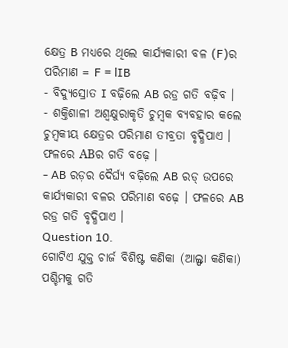କ୍ଷେତ୍ର B ମଧ୍ୟରେ ଥିଲେ କାର୍ଯ୍ୟକାରୀ ବଳ (F)ର ପରିମାଣ = F = lIB
- ବିଦ୍ୟୁସ୍ରୋତ I ବଢ଼ିଲେ AB ରଡ୍ର ଗତି ବଢ଼ିବ ।
- ଶକ୍ତିଶାଳୀ ଅଶ୍ୱକ୍ଷୁରାକୃତି ଚୁମ୍ବକ ବ୍ୟବହାର କଲେ ଚୁମ୍ବକୀୟ କ୍ଷେତ୍ରର ପରିମାଣ ତୀବ୍ରତା ବୃଦ୍ଧିପାଏ । ଫଳରେ ABର ଗତି ବଢ଼େ ।
- AB ରଡ଼ର ଦୈର୍ଘ୍ୟ ବଢ଼ିଲେ AB ରଡ୍ ଉପରେ କାର୍ଯ୍ୟକାରୀ ବଳର ପରିମାଣ ବଢ଼େ । ଫଳରେ AB ରଡ୍ର ଗତି ବୃଦ୍ଧିପାଏ ।
Question 10.
ଗୋଟିଏ ଯୁକ୍ତ ଚାର୍ଜ ବିଶିଷ୍ଟ କଣିକା (ଆଲ୍ଫା କଣିକା) ପଶ୍ଚିମକୁ ଗତି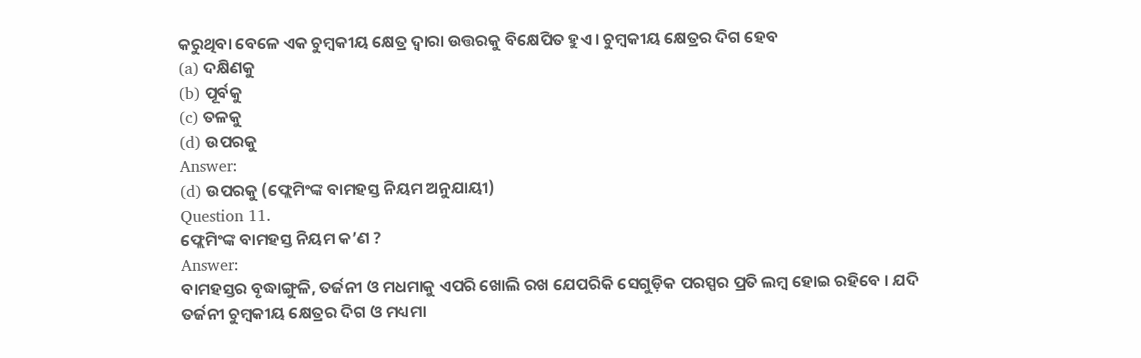କରୁଥିବା ବେଳେ ଏକ ଚୁମ୍ବକୀୟ କ୍ଷେତ୍ର ଦ୍ବାରା ଉତ୍ତରକୁ ବିକ୍ଷେପିତ ହୁଏ । ଚୁମ୍ବକୀୟ କ୍ଷେତ୍ରର ଦିଗ ହେବ
(a) ଦକ୍ଷିଣକୁ
(b) ପୂର୍ବକୁ
(c) ତଳକୁ
(d) ଉପରକୁ
Answer:
(d) ଉପରକୁ (ଫ୍ଲେମିଂଙ୍କ ବାମହସ୍ତ ନିୟମ ଅନୁଯାୟୀ)
Question 11.
ଫ୍ଲେମିଂଙ୍କ ବାମହସ୍ତ ନିୟମ କ’ଣ ?
Answer:
ବାମହସ୍ତର ବୃଦ୍ଧାଙ୍ଗୁଳି, ତର୍ଜନୀ ଓ ମଧମାକୁ ଏପରି ଖୋଲି ରଖ ଯେପରିକି ସେଗୁଡ଼ିକ ପରସ୍ପର ପ୍ରତି ଲମ୍ବ ହୋଇ ରହିବେ । ଯଦି ତର୍ଜନୀ ଚୁମ୍ବକୀୟ କ୍ଷେତ୍ରର ଦିଗ ଓ ମଧ୍ୟମା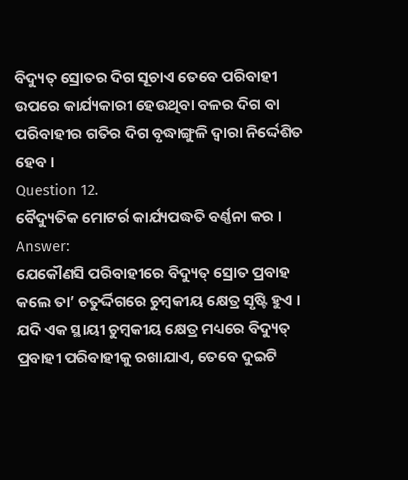ବିଦ୍ୟୁତ୍ ସ୍ରୋତର ଦିଗ ସୂଚାଏ ତେବେ ପରିବାହୀ ଉପରେ କାର୍ଯ୍ୟକାରୀ ହେଉଥିବା ବଳର ଦିଗ ବା ପରିବାହୀର ଗତିର ଦିଗ ବୃଦ୍ଧାଙ୍ଗୁଳି ଦ୍ଵାରା ନିର୍ଦ୍ଦେଶିତ ହେବ ।
Question 12.
ବୈଦ୍ୟୁତିକ ମୋଟର୍ର କାର୍ଯ୍ୟପଦ୍ଧତି ବର୍ଣ୍ଣନା କର ।
Answer:
ଯେକୌଣସି ପରିବାହୀରେ ବିଦ୍ୟୁତ୍ ସ୍ରୋତ ପ୍ରବାହ କଲେ ତା’ ଚତୁର୍ଦ୍ଦିଗରେ ଚୁମ୍ବକୀୟ କ୍ଷେତ୍ର ସୃଷ୍ଟି ହୁଏ । ଯଦି ଏକ ସ୍ଥାୟୀ ଚୁମ୍ବକୀୟ କ୍ଷେତ୍ର ମଧ୍ୟରେ ବିଦ୍ୟୁତ୍ ପ୍ରବାହୀ ପରିବାହୀକୁ ରଖାଯାଏ, ତେବେ ଦୁଇଟି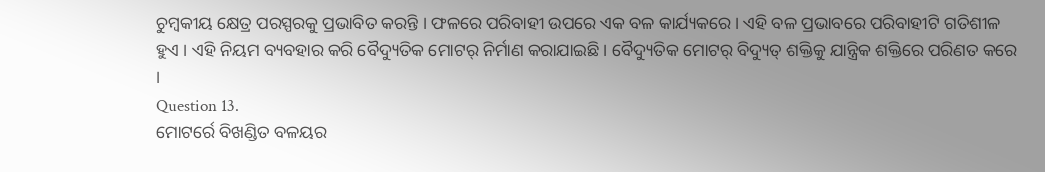ଚୁମ୍ବକୀୟ କ୍ଷେତ୍ର ପରସ୍ପରକୁ ପ୍ରଭାବିତ କରନ୍ତି । ଫଳରେ ପରିବାହୀ ଉପରେ ଏକ ବଳ କାର୍ଯ୍ୟକରେ । ଏହି ବଳ ପ୍ରଭାବରେ ପରିବାହୀଟି ଗତିଶୀଳ ହୁଏ । ଏହି ନିୟମ ବ୍ୟବହାର କରି ବୈଦ୍ୟୁତିକ ମୋଟର୍ ନିର୍ମାଣ କରାଯାଇଛି । ବୈଦ୍ୟୁତିକ ମୋଟର୍ ବିଦ୍ୟୁତ୍ ଶକ୍ତିକୁ ଯାନ୍ତ୍ରିକ ଶକ୍ତିରେ ପରିଣତ କରେ ।
Question 13.
ମୋଟର୍ରେ ବିଖଣ୍ଡିତ ବଳୟର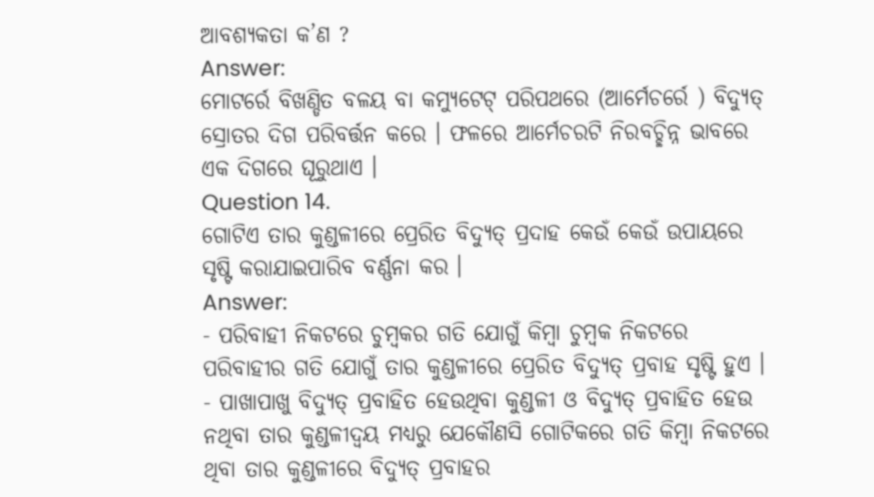ଆବଶ୍ୟକତା କ’ଣ ?
Answer:
ମୋଟର୍ରେ ବିଖଣ୍ଡିତ ବଳୟ ବା କମ୍ୟୁଟେଟ୍ ପରିପଥରେ (ଆର୍ମେଚର୍ରେ ) ବିଦ୍ୟୁତ୍ ସ୍ରୋତର ଦିଗ ପରିବର୍ତ୍ତନ କରେ । ଫଳରେ ଆର୍ମେଚରଟି ନିରବଚ୍ଛିନ୍ନ ଭାବରେ ଏକ ଦିଗରେ ଘୂରୁଥାଏ ।
Question 14.
ଗୋଟିଏ ତାର କୁଣ୍ଡଳୀରେ ପ୍ରେରିତ ବିଦ୍ୟୁତ୍ ପ୍ରଦାହ କେଉଁ କେଉଁ ଉପାୟରେ ସୃଷ୍ଟି କରାଯାଇପାରିବ ବର୍ଣ୍ଣନା କର ।
Answer:
- ପରିବାହୀ ନିକଟରେ ଚୁମ୍ବକର ଗତି ଯୋଗୁଁ କିମ୍ବା ଚୁମ୍ବକ ନିକଟରେ ପରିବାହୀର ଗତି ଯୋଗୁଁ ତାର କୁଣ୍ଡଳୀରେ ପ୍ରେରିତ ବିଦ୍ୟୁତ୍ ପ୍ରବାହ ସୃଷ୍ଟି ହୁଏ ।
- ପାଖାପାଖୁ ବିଦ୍ୟୁତ୍ ପ୍ରବାହିତ ହେଉଥିବା କୁଣ୍ଡଳୀ ଓ ବିଦ୍ୟୁତ୍ ପ୍ରବାହିତ ହେଉ ନଥିବା ତାର କୁଣ୍ଡଳୀଦ୍ଵୟ ମଧ୍ୟରୁ ଯେକୌଣସି ଗୋଟିକରେ ଗତି କିମ୍ବା ନିକଟରେ ଥିବା ତାର କୁଣ୍ଡଳୀରେ ବିଦ୍ୟୁତ୍ ପ୍ରବାହର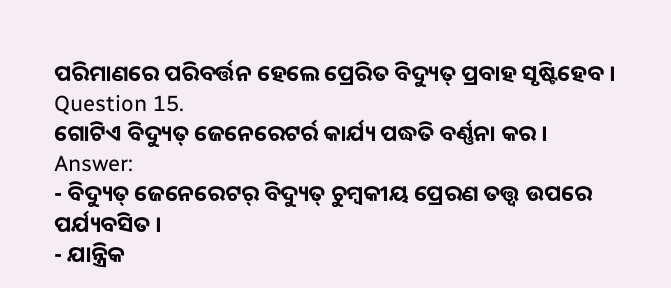ପରିମାଣରେ ପରିବର୍ତ୍ତନ ହେଲେ ପ୍ରେରିତ ବିଦ୍ୟୁତ୍ ପ୍ରବାହ ସୃଷ୍ଟିହେବ ।
Question 15.
ଗୋଟିଏ ବିଦ୍ୟୁତ୍ ଜେନେରେଟର୍ର କାର୍ଯ୍ୟ ପଦ୍ଧତି ବର୍ଣ୍ଣନା କର ।
Answer:
- ବିଦ୍ୟୁତ୍ ଜେନେରେଟର୍ ବିଦ୍ୟୁତ୍ ଚୁମ୍ବକୀୟ ପ୍ରେରଣ ତତ୍ତ୍ବ ଉପରେ ପର୍ଯ୍ୟବସିତ ।
- ଯାନ୍ତ୍ରିକ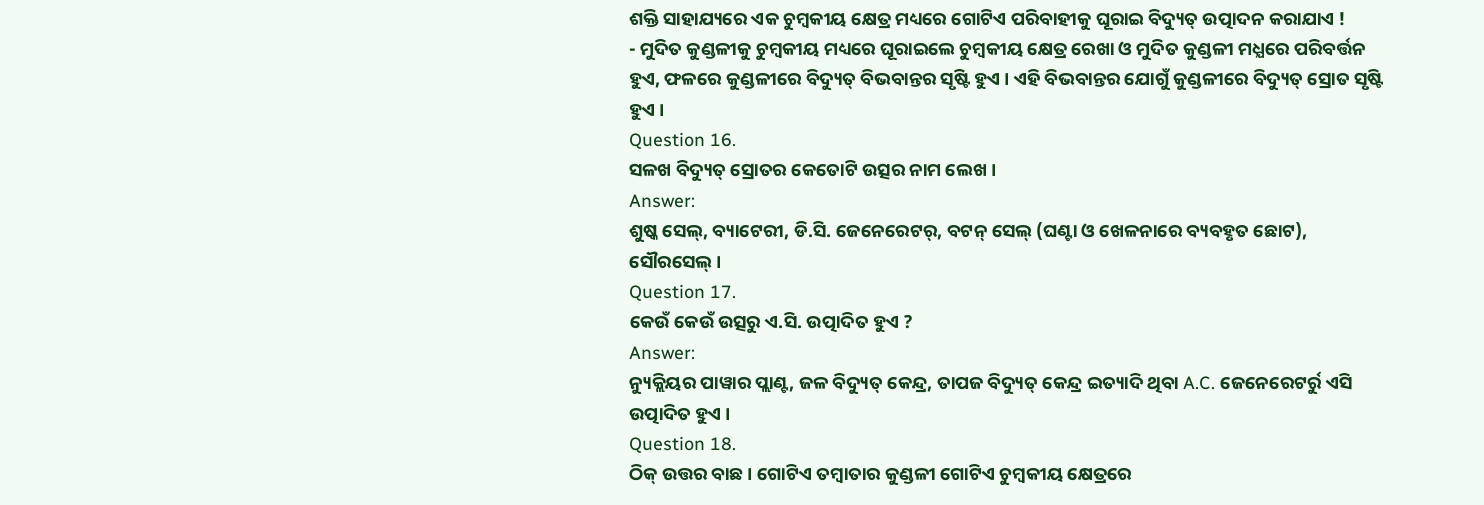ଶକ୍ତି ସାହାଯ୍ୟରେ ଏକ ଚୁମ୍ବକୀୟ କ୍ଷେତ୍ର ମଧ୍ୟରେ ଗୋଟିଏ ପରିବାହୀକୁ ଘୂରାଇ ବିଦ୍ୟୁତ୍ ଉତ୍ପାଦନ କରାଯାଏ !
- ମୁଦିତ କୁଣ୍ଡଳୀକୁ ଚୁମ୍ବକୀୟ ମଧ୍ୟରେ ଘୂରାଇଲେ ଚୁମ୍ବକୀୟ କ୍ଷେତ୍ର ରେଖା ଓ ମୁଦିତ କୁଣ୍ଡଳୀ ମଧ୍ଯରେ ପରିବର୍ତ୍ତନ ହୁଏ, ଫଳରେ କୁଣ୍ଡଳୀରେ ବିଦ୍ୟୁତ୍ ବିଭବାନ୍ତର ସୃଷ୍ଟି ହୁଏ । ଏହି ବିଭବାନ୍ତର ଯୋଗୁଁ କୁଣ୍ଡଳୀରେ ବିଦ୍ୟୁତ୍ ସ୍ରୋତ ସୃଷ୍ଟି ହୁଏ ।
Question 16.
ସଳଖ ବିଦ୍ୟୁତ୍ ସ୍ରୋତର କେତୋଟି ଉତ୍ସର ନାମ ଲେଖ ।
Answer:
ଶୁଷ୍କ ସେଲ୍, ବ୍ୟାଟେରୀ, ଡି.ସି. ଜେନେରେଟର୍, ବଟନ୍ ସେଲ୍ (ଘଣ୍ଟା ଓ ଖେଳନାରେ ବ୍ୟବହୃତ ଛୋଟ), ସୌରସେଲ୍ ।
Question 17.
କେଉଁ କେଉଁ ଉତ୍ସରୁ ଏ.ସି. ଉତ୍ପାଦିତ ହୁଏ ?
Answer:
ନ୍ୟୁକ୍ଲିୟର ପାୱାର ପ୍ଲାଣ୍ଟ, ଜଳ ବିଦ୍ୟୁତ୍ କେନ୍ଦ୍ର, ତାପଜ ବିଦ୍ୟୁତ୍ କେନ୍ଦ୍ର ଇତ୍ୟାଦି ଥିବା A.C. ଜେନେରେଟର୍ରୁ ଏସି ଉତ୍ପାଦିତ ହୁଏ ।
Question 18.
ଠିକ୍ ଉତ୍ତର ବାଛ । ଗୋଟିଏ ତମ୍ବାତାର କୁଣ୍ଡଳୀ ଗୋଟିଏ ଚୁମ୍ବକୀୟ କ୍ଷେତ୍ରରେ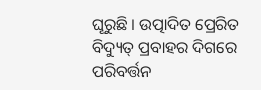ଘୂରୁଛି । ଉତ୍ପାଦିତ ପ୍ରେରିତ ବିଦ୍ୟୁତ୍ ପ୍ରବାହର ଦିଗରେ ପରିବର୍ତ୍ତନ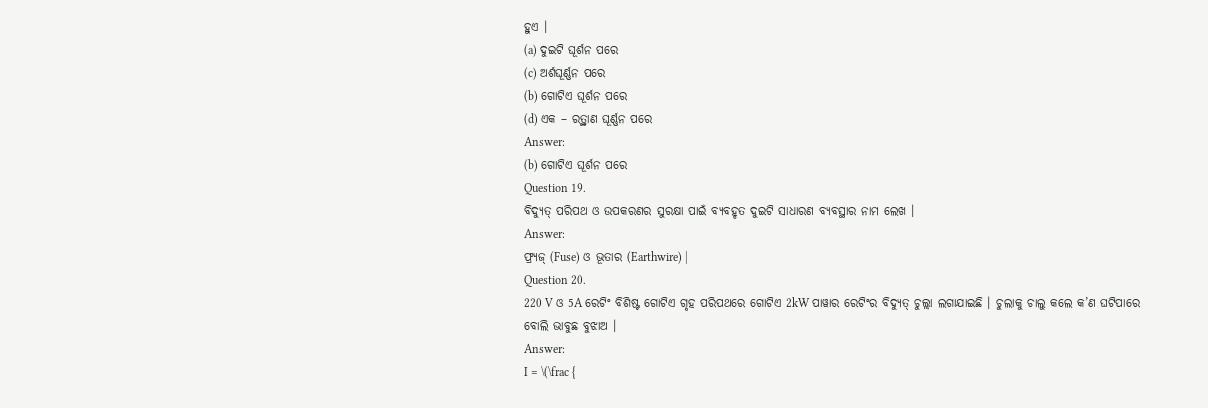ହୁଏ ।
(a) ଦୁଇଟି ଘୂର୍ଶନ ପରେ
(c) ଅର୍ଶଘୂର୍ଣ୍ଣନ ପରେ
(b) ଗୋଟିଏ ଘୂର୍ଶନ ପରେ
(d) ଏକ – ରତ୍ର୍ଥାଣ ଘୂର୍ଣ୍ଣନ ପରେ
Answer:
(b) ଗୋଟିଏ ଘୂର୍ଶନ ପରେ
Question 19.
ବିଦ୍ୟୁତ୍ ପରିପଥ ଓ ଉପକରଣର ସୁରକ୍ଷା ପାଇଁ ବ୍ୟବହୃତ ଦୁଇଟି ସାଧାରଣ ବ୍ୟବସ୍ଥାର ନାମ ଲେଖ ।
Answer:
ଫ୍ର୍ୟଜ୍ (Fuse) ଓ ଭୂତାର (Earthwire) |
Question 20.
220 V ଓ 5A ରେଟିଂ ବିଶିଷ୍ଟ ଗୋଟିଏ ଗୃହ ପରିପଥରେ ଗୋଟିଏ 2kW ପାୱାର ରେଟିଂର ବିଦ୍ୟୁତ୍ ଚୁଲ୍ଲା ଲଗାଯାଇଛି । ଚୁଲାକୁ ଚାଲୁ କଲେ କ’ଣ ଘଟିପାରେ ବୋଲି ଭାବୁଛ ବୁଝାଅ ।
Answer:
I = \(\frac {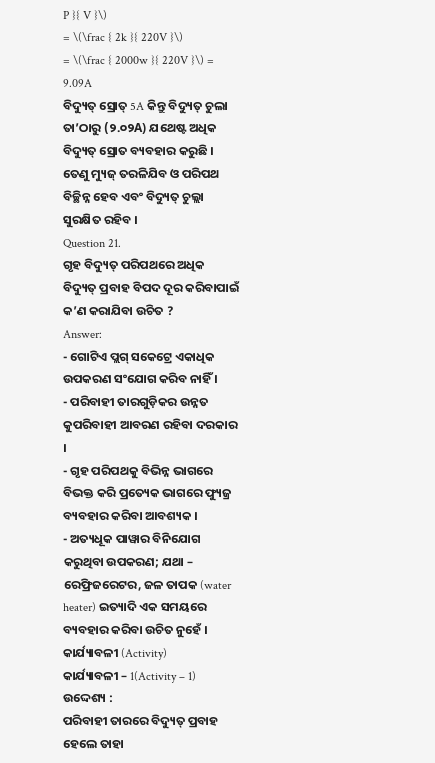P }{ V }\)
= \(\frac { 2k }{ 220V }\)
= \(\frac { 2000w }{ 220V }\) = 9.09A
ବିଦ୍ୟୁତ୍ ସ୍ରୋତ୍ 5A କିନ୍ତୁ ବିଦ୍ୟୁତ୍ ଚୁଲା ତା’ଠାରୁ (୨.୦୨A) ଯଥେଷ୍ଟ ଅଧିକ ବିଦ୍ୟୁତ୍ ସ୍ରୋତ ବ୍ୟବହାର କରୁଛି । ତେଣୁ ମ୍ୟୁଜ୍ ତରଳିଯିବ ଓ ପରିପଥ ବିଚ୍ଛିନ୍ନ ହେବ ଏବଂ ବିଦ୍ୟୁତ୍ ଚୁଲ୍ଲା ସୁରକ୍ଷିତ ରହିବ ।
Question 21.
ଗୃହ ବିଦ୍ୟୁତ୍ ପରିପଥରେ ଅଧିକ ବିଦ୍ୟୁତ୍ ପ୍ରବାହ ବିପଦ ଦୂର କରିବାପାଇଁ କ’ଣ କରାଯିବା ଉଚିତ ?
Answer:
- ଗୋଟିଏ ପ୍ଲଗ୍ ସକେଟ୍ରେ ଏକାଧିକ ଉପକରଣ ସଂଯୋଗ କରିବ ନାହିଁ ।
- ପରିବାହୀ ତାରଗୁଡ଼ିକର ଉନ୍ନତ କୁପରିବାହୀ ଆବରଣ ରହିବା ଦରକାର ।
- ଗୃହ ପରିପଥକୁ ବିଭିନ୍ନ ଭାଗରେ ବିଭକ୍ତ କରି ପ୍ରତ୍ୟେକ ଭାଗରେ ଫ୍ୟୁଜ୍ର ବ୍ୟବହାର କରିବା ଆବଶ୍ୟକ ।
- ଅତ୍ୟଧୂକ ପାୱାର ବିନିଯୋଗ କରୁଥିବା ଉପକରଣ; ଯଥା – ରେଫ୍ରିଜରେଟର, ଜଳ ତାପକ (water heater) ଇତ୍ୟାଦି ଏକ ସମୟରେ ବ୍ୟବହାର କରିବା ଉଚିତ ନୁହେଁ ।
କାର୍ଯ୍ୟାବଳୀ (Activity)
କାର୍ଯ୍ୟାବଳୀ – 1(Activity – 1)
ଉଦ୍ଦେଶ୍ୟ :
ପରିବାହୀ ତାରରେ ବିଦ୍ୟୁତ୍ ପ୍ରବାହ ହେଲେ ତାହା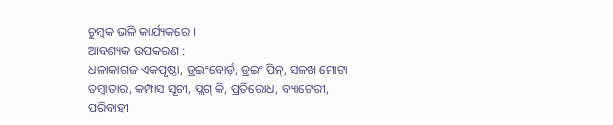ଚୁମ୍ବକ ଭଳି କାର୍ଯ୍ୟକରେ ।
ଆବଶ୍ୟକ ଉପକରଣ :
ଧଳାକାଗଜ ଏକପୃଷ୍ଠା, ଡ୍ରଇଂବୋର୍ଡ଼, ଡ୍ରଇଂ ପିନ୍, ସଳଖ ମୋଟା ତମ୍ବାତାର, କମ୍ପାସ ସୂଚୀ, ପ୍ଲଗ୍ କି, ପ୍ରତିରୋଧ, ବ୍ୟାଟେରୀ, ପରିବାହୀ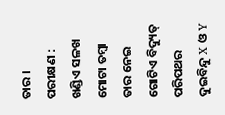ତାର ।
ପରୀକ୍ଷଣ :
ଖଣ୍ଡିଏ ସଳଖ ମୋଟା ତମ୍ବା ତାର ନେଇ ଗୋଟିଏ ବିଦ୍ୟୁତ୍ ପରିପଥର ଦୁଇବିନ୍ଦୁ X ଓ Y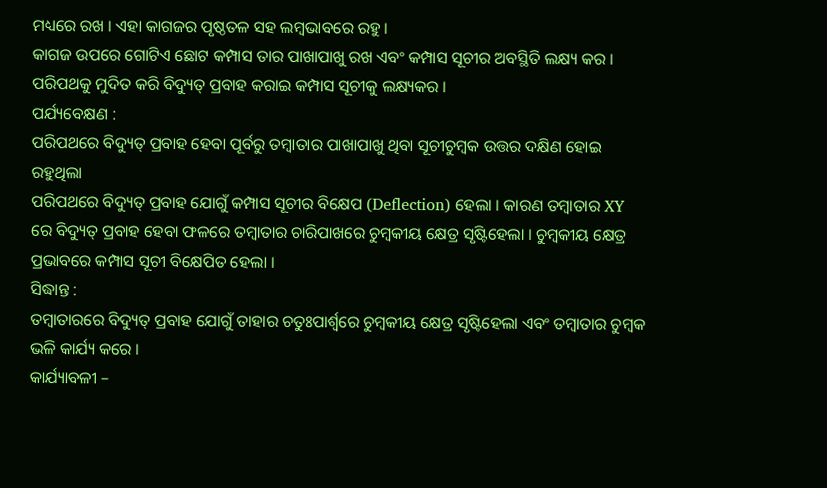ମଧ୍ୟରେ ରଖ । ଏହା କାଗଜର ପୃଷ୍ଠତଳ ସହ ଲମ୍ବଭାବରେ ରହୁ ।
କାଗଜ ଉପରେ ଗୋଟିଏ ଛୋଟ କମ୍ପାସ ତାର ପାଖାପାଖୁ ରଖ ଏବଂ କମ୍ପାସ ସୂଚୀର ଅବସ୍ଥିତି ଲକ୍ଷ୍ୟ କର । ପରିପଥକୁ ମୁଦିତ କରି ବିଦ୍ୟୁତ୍ ପ୍ରବାହ କରାଇ କମ୍ପାସ ସୂଚୀକୁ ଲକ୍ଷ୍ୟକର ।
ପର୍ଯ୍ୟବେକ୍ଷଣ :
ପରିପଥରେ ବିଦ୍ୟୁତ୍ ପ୍ରବାହ ହେବା ପୂର୍ବରୁ ତମ୍ବାତାର ପାଖାପାଖୁ ଥିବା ସୂଚୀଚୁମ୍ବକ ଉତ୍ତର ଦକ୍ଷିଣ ହୋଇ ରହୁଥିଲା
ପରିପଥରେ ବିଦ୍ୟୁତ୍ ପ୍ରବାହ ଯୋଗୁଁ କମ୍ପାସ ସୂଚୀର ବିକ୍ଷେପ (Deflection) ହେଲା । କାରଣ ତମ୍ବାତାର XY ରେ ବିଦ୍ୟୁତ୍ ପ୍ରବାହ ହେବା ଫଳରେ ତମ୍ବାତାର ଚାରିପାଖରେ ଚୁମ୍ବକୀୟ କ୍ଷେତ୍ର ସୃଷ୍ଟିହେଲା । ଚୁମ୍ବକୀୟ କ୍ଷେତ୍ର ପ୍ରଭାବରେ କମ୍ପାସ ସୂଚୀ ବିକ୍ଷେପିତ ହେଲା ।
ସିଦ୍ଧାନ୍ତ :
ତମ୍ବାତାରରେ ବିଦ୍ୟୁତ୍ ପ୍ରବାହ ଯୋଗୁଁ ତାହାର ଚତୁଃପାର୍ଶ୍ଵରେ ଚୁମ୍ବକୀୟ କ୍ଷେତ୍ର ସୃଷ୍ଟିହେଲା ଏବଂ ତମ୍ବାତାର ଚୁମ୍ବକ ଭଳି କାର୍ଯ୍ୟ କରେ ।
କାର୍ଯ୍ୟାବଳୀ –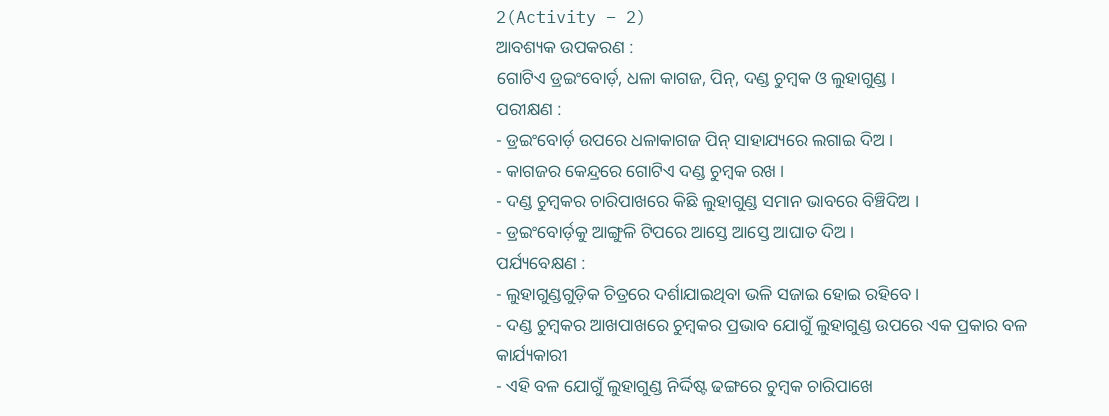2(Activity – 2)
ଆବଶ୍ୟକ ଉପକରଣ :
ଗୋଟିଏ ଡ୍ରଇଂବୋର୍ଡ଼, ଧଳା କାଗଜ, ପିନ୍, ଦଣ୍ଡ ଚୁମ୍ବକ ଓ ଲୁହାଗୁଣ୍ଡ ।
ପରୀକ୍ଷଣ :
- ଡ୍ରଇଂବୋର୍ଡ଼ ଉପରେ ଧଳାକାଗଜ ପିନ୍ ସାହାଯ୍ୟରେ ଲଗାଇ ଦିଅ ।
- କାଗଜର କେନ୍ଦ୍ରରେ ଗୋଟିଏ ଦଣ୍ଡ ଚୁମ୍ବକ ରଖ ।
- ଦଣ୍ଡ ଚୁମ୍ବକର ଚାରିପାଖରେ କିଛି ଲୁହାଗୁଣ୍ଡ ସମାନ ଭାବରେ ବିଞ୍ଚିଦିଅ ।
- ଡ୍ରଇଂବୋର୍ଡ଼କୁ ଆଙ୍ଗୁଳି ଟିପରେ ଆସ୍ତେ ଆସ୍ତେ ଆଘାତ ଦିଅ ।
ପର୍ଯ୍ୟବେକ୍ଷଣ :
- ଲୁହାଗୁଣ୍ଡଗୁଡ଼ିକ ଚିତ୍ରରେ ଦର୍ଶାଯାଇଥିବା ଭଳି ସଜାଇ ହୋଇ ରହିବେ ।
- ଦଣ୍ଡ ଚୁମ୍ବକର ଆଖପାଖରେ ଚୁମ୍ବକର ପ୍ରଭାବ ଯୋଗୁଁ ଲୁହାଗୁଣ୍ଡ ଉପରେ ଏକ ପ୍ରକାର ବଳ କାର୍ଯ୍ୟକାରୀ
- ଏହି ବଳ ଯୋଗୁଁ ଲୁହାଗୁଣ୍ଡ ନିର୍ଦ୍ଦିଷ୍ଟ ଢଙ୍ଗରେ ଚୁମ୍ବକ ଚାରିପାଖେ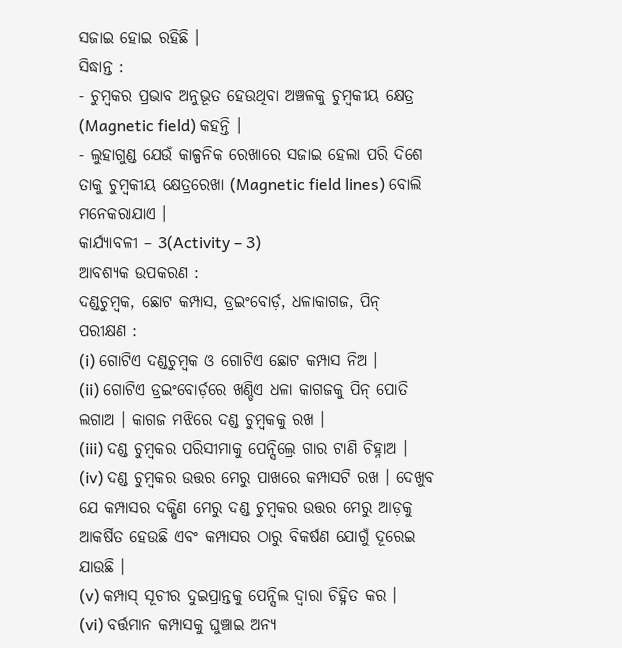ସଜାଇ ହୋଇ ରହିଛି ।
ସିଦ୍ଧାନ୍ତ :
- ଚୁମ୍ବକର ପ୍ରଭାବ ଅନୁଭୂତ ହେଉଥିବା ଅଞ୍ଚଳକୁ ଚୁମ୍ବକୀୟ କ୍ଷେତ୍ର (Magnetic field) କହନ୍ତି ।
- ଲୁହାଗୁଣ୍ଡ ଯେଉଁ କାଳ୍ପନିକ ରେଖାରେ ସଜାଇ ହେଲା ପରି ଦିଶେ ତାକୁ ଚୁମ୍ବକୀୟ କ୍ଷେତ୍ରରେଖା (Magnetic field lines) ବୋଲି ମନେକରାଯାଏ ।
କାର୍ଯ୍ୟାବଳୀ – 3(Activity – 3)
ଆବଶ୍ୟକ ଉପକରଣ :
ଦଣ୍ଡଚୁମ୍ବକ, ଛୋଟ କମ୍ପାସ, ଡ୍ରଇଂବୋର୍ଡ଼, ଧଳାକାଗଜ, ପିନ୍
ପରୀକ୍ଷଣ :
(i) ଗୋଟିଏ ଦଣ୍ଡଚୁମ୍ବକ ଓ ଗୋଟିଏ ଛୋଟ କମ୍ପାସ ନିଅ ।
(ii) ଗୋଟିଏ ଡ୍ରଇଂବୋର୍ଡ଼ରେ ଖଣ୍ଡିଏ ଧଳା କାଗଜକୁ ପିନ୍ ପୋତି ଲଗାଅ । କାଗଜ ମଝିରେ ଦଣ୍ଡ ଚୁମ୍ବକକୁ ରଖ ।
(iii) ଦଣ୍ଡ ଚୁମ୍ବକର ପରିସୀମାକୁ ପେନ୍ସିଲ୍ରେ ଗାର ଟାଣି ଚିହ୍ନାଅ ।
(iv) ଦଣ୍ଡ ଚୁମ୍ବକର ଉତ୍ତର ମେରୁ ପାଖରେ କମ୍ପାସଟି ରଖ । ଦେଖୁବ ଯେ କମ୍ପାସର ଦକ୍ଷିଣ ମେରୁ ଦଣ୍ଡ ଚୁମ୍ବକର ଉତ୍ତର ମେରୁ ଆଡ଼କୁ ଆକର୍ଷିତ ହେଉଛି ଏବଂ କମ୍ପାସର ଠାରୁ ବିକର୍ଷଣ ଯୋଗୁଁ ଦୂରେଇ ଯାଉଛି ।
(v) କମ୍ପାସ୍ ସୂଚୀର ଦୁଇପ୍ରାନ୍ତକୁ ପେନ୍ସିଲ ଦ୍ୱାରା ଚିହ୍ନିତ କର ।
(vi) ବର୍ତ୍ତମାନ କମ୍ପାସକୁ ଘୁଞ୍ଚାଇ ଅନ୍ୟ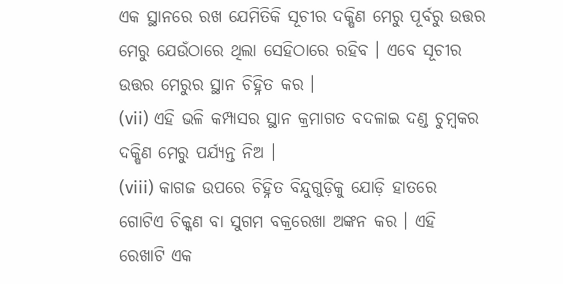ଏକ ସ୍ଥାନରେ ରଖ ଯେମିତିକି ସୂଚୀର ଦକ୍ଷିଣ ମେରୁ ପୂର୍ବରୁ ଉତ୍ତର ମେରୁ ଯେଉଁଠାରେ ଥିଲା ସେହିଠାରେ ରହିବ । ଏବେ ସୂଚୀର ଉତ୍ତର ମେରୁର ସ୍ଥାନ ଚିହ୍ନିତ କର ।
(vii) ଏହି ଭଳି କମ୍ପାସର ସ୍ଥାନ କ୍ରମାଗତ ବଦଳାଇ ଦଣ୍ଡ ଚୁମ୍ବକର ଦକ୍ଷିଣ ମେରୁ ପର୍ଯ୍ୟନ୍ତ ନିଅ ।
(viii) କାଗଜ ଉପରେ ଚିହ୍ନିତ ବିନ୍ଦୁଗୁଡ଼ିକୁ ଯୋଡ଼ି ହାତରେ ଗୋଟିଏ ଚିକ୍କଣ ବା ସୁଗମ ବକ୍ରରେଖା ଅଙ୍କନ କର । ଏହି ରେଖାଟି ଏକ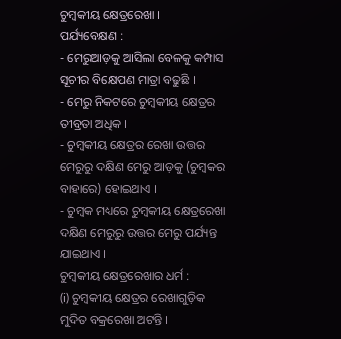ଚୁମ୍ବକୀୟ କ୍ଷେତ୍ରରେଖା ।
ପର୍ଯ୍ୟବେକ୍ଷଣ :
- ମେରୁଆଡ଼କୁ ଆସିଲା ବେଳକୁ କମ୍ପାସ ସୂଚୀର ବିକ୍ଷେପଣ ମାତ୍ରା ବଢୁଛି ।
- ମେରୁ ନିକଟରେ ଚୁମ୍ବକୀୟ କ୍ଷେତ୍ରର ତୀବ୍ରତା ଅଧିକ ।
- ଚୁମ୍ବକୀୟ କ୍ଷେତ୍ରର ରେଖା ଉତ୍ତର ମେରୁରୁ ଦକ୍ଷିଣ ମେରୁ ଆଡ଼କୁ (ଚୁମ୍ବକର ବାହାରେ) ହୋଇଥାଏ ।
- ଚୁମ୍ବକ ମଧ୍ୟରେ ଚୁମ୍ବକୀୟ କ୍ଷେତ୍ରରେଖା ଦକ୍ଷିଣ ମେରୁରୁ ଉତ୍ତର ମେରୁ ପର୍ଯ୍ୟନ୍ତ ଯାଇଥାଏ ।
ଚୁମ୍ବକୀୟ କ୍ଷେତ୍ରରେଖାର ଧର୍ମ :
(i) ଚୁମ୍ବକୀୟ କ୍ଷେତ୍ରର ରେଖାଗୁଡ଼ିକ ମୁଦିତ ବକ୍ରରେଖା ଅଟନ୍ତି ।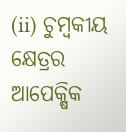(ii) ଚୁମ୍ବକୀୟ କ୍ଷେତ୍ରର ଆପେକ୍ଷିକ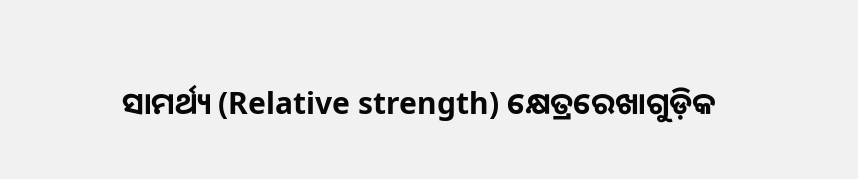ସାମର୍ଥ୍ୟ (Relative strength) କ୍ଷେତ୍ରରେଖାଗୁଡ଼ିକ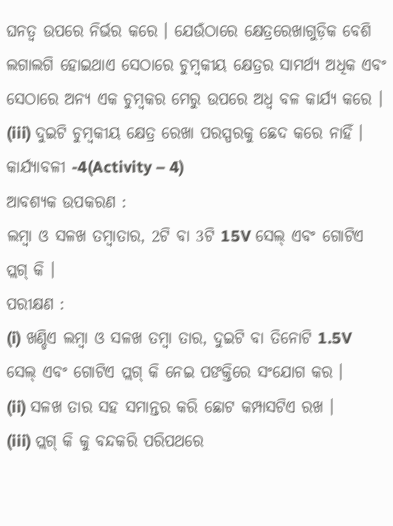ଘନତ୍ବ ଉପରେ ନିର୍ଭର କରେ । ଯେଉଁଠାରେ କ୍ଷେତ୍ରରେଖାଗୁଡ଼ିକ ବେଶି ଲଗାଲଗି ହୋଇଥାଏ ସେଠାରେ ଚୁମ୍ବକୀୟ କ୍ଷେତ୍ରର ସାମର୍ଥ୍ୟ ଅଧିକ ଏବଂ ସେଠାରେ ଅନ୍ୟ ଏକ ଚୁମ୍ବକର ମେରୁ ଉପରେ ଅଧ୍ଵ ବଳ କାର୍ଯ୍ୟ କରେ ।
(iii) ଦୁଇଟି ଚୁମ୍ବକୀୟ କ୍ଷେତ୍ର ରେଖା ପରସ୍ପରକୁ ଛେଦ କରେ ନାହିଁ ।
କାର୍ଯ୍ୟାବଳୀ -4(Activity – 4)
ଆବଶ୍ୟକ ଉପକରଣ :
ଲମ୍ବା ଓ ସଳଖ ତମ୍ବାତାର, 2ଟି ବା 3ଟି 15V ସେଲ୍ ଏବଂ ଗୋଟିଏ ପ୍ଲଗ୍ କି ।
ପରୀକ୍ଷଣ :
(i) ଖଣ୍ଡିଏ ଲମ୍ବା ଓ ସଳଖ ତମ୍ବା ତାର, ଦୁଇଟି ବା ତିନୋଟି 1.5V ସେଲ୍ ଏବଂ ଗୋଟିଏ ପ୍ଲଗ୍ କି ନେଇ ପଙକ୍ତିରେ ସଂଯୋଗ କର ।
(ii) ସଳଖ ତାର ସହ ସମାନ୍ତର କରି ଛୋଟ କମ୍ପାସଟିଏ ରଖ ।
(iii) ପ୍ଲଗ୍ କି କୁ ବନ୍ଦକରି ପରିପଥରେ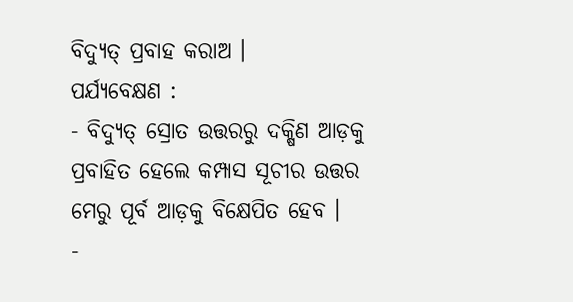ବିଦ୍ୟୁତ୍ ପ୍ରବାହ କରାଅ ।
ପର୍ଯ୍ୟବେକ୍ଷଣ :
- ବିଦ୍ୟୁତ୍ ସ୍ରୋତ ଉତ୍ତରରୁ ଦକ୍ଷିଣ ଆଡ଼କୁ ପ୍ରବାହିତ ହେଲେ କମ୍ପାସ ସୂଚୀର ଉତ୍ତର ମେରୁ ପୂର୍ବ ଆଡ଼କୁ ବିକ୍ଷେପିତ ହେବ ।
-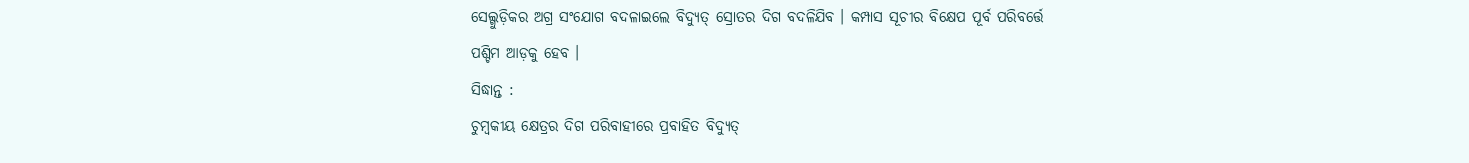ସେଲ୍ଗୁଡ଼ିକର ଅଗ୍ର ସଂଯୋଗ ବଦଳାଇଲେ ବିଦ୍ୟୁତ୍ ସ୍ରୋତର ଦିଗ ବଦଳିଯିବ । କମ୍ପାସ ସୂଚୀର ବିକ୍ଷେପ ପୂର୍ବ ପରିବର୍ତ୍ତେ ପଶ୍ଚିମ ଆଡ଼କୁ ହେବ ।
ସିଦ୍ଧାନ୍ତ :
ଚୁମ୍ବକୀୟ କ୍ଷେତ୍ରର ଦିଗ ପରିବାହୀରେ ପ୍ରବାହିତ ବିଦ୍ୟୁତ୍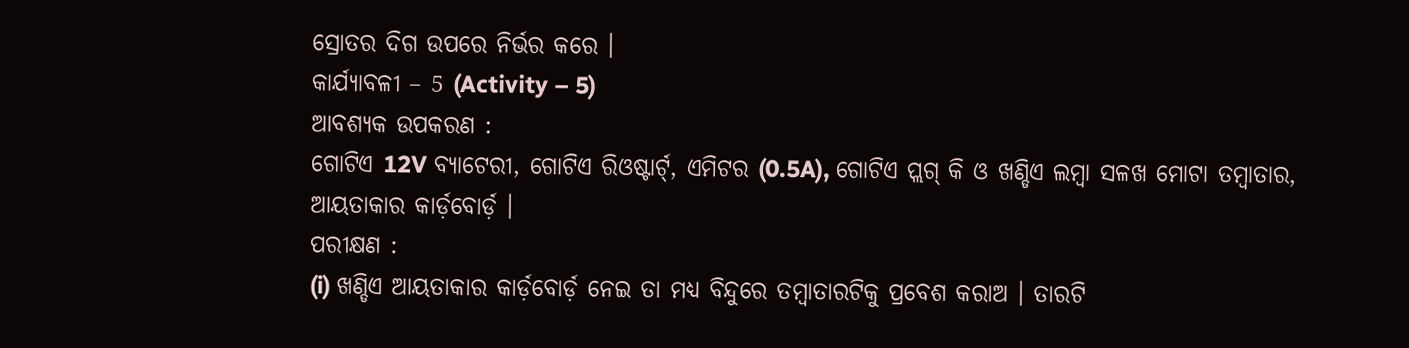ସ୍ରୋତର ଦିଗ ଉପରେ ନିର୍ଭର କରେ ।
କାର୍ଯ୍ୟାବଳୀ – 5 (Activity – 5)
ଆବଶ୍ୟକ ଉପକରଣ :
ଗୋଟିଏ 12V ବ୍ୟାଟେରୀ, ଗୋଟିଏ ରିଓଷ୍ଟାର୍ଟ୍, ଏମିଟର (0.5A), ଗୋଟିଏ ପ୍ଲଗ୍ କି ଓ ଖଣ୍ଡିଏ ଲମ୍ବା ସଳଖ ମୋଟା ତମ୍ବାତାର, ଆୟତାକାର କାର୍ଡ଼ବୋର୍ଡ଼ ।
ପରୀକ୍ଷଣ :
(i) ଖଣ୍ଡିଏ ଆୟତାକାର କାର୍ଡ଼ବୋର୍ଡ଼ ନେଇ ତା ମଧ୍ୟ ବିନ୍ଦୁରେ ତମ୍ବାତାରଟିକୁ ପ୍ରବେଶ କରାଅ । ତାରଟି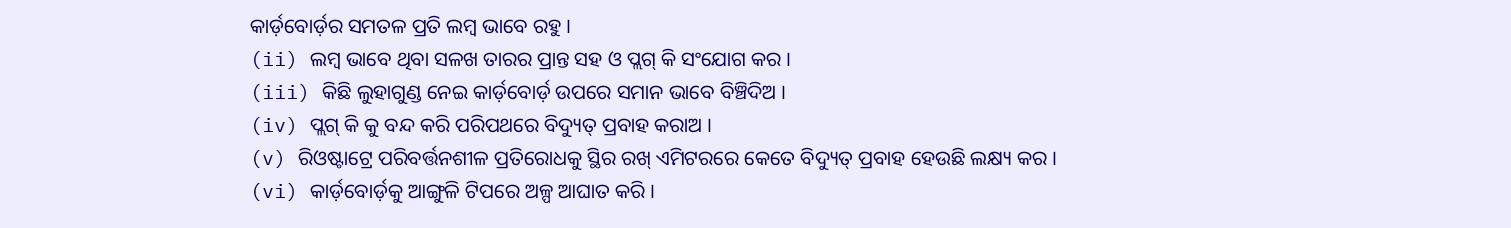କାର୍ଡ଼ବୋର୍ଡ଼ର ସମତଳ ପ୍ରତି ଲମ୍ବ ଭାବେ ରହୁ ।
(ii) ଲମ୍ବ ଭାବେ ଥିବା ସଳଖ ତାରର ପ୍ରାନ୍ତ ସହ ଓ ପ୍ଲଗ୍ କି ସଂଯୋଗ କର ।
(iii) କିଛି ଲୁହାଗୁଣ୍ଡ ନେଇ କାର୍ଡ଼ବୋର୍ଡ଼ ଉପରେ ସମାନ ଭାବେ ବିଞ୍ଚିଦିଅ ।
(iv) ପ୍ଲଗ୍ କି କୁ ବନ୍ଦ କରି ପରିପଥରେ ବିଦ୍ୟୁତ୍ ପ୍ରବାହ କରାଅ ।
(v) ରିଓଷ୍ଟାଟ୍ରେ ପରିବର୍ତ୍ତନଶୀଳ ପ୍ରତିରୋଧକୁ ସ୍ଥିର ରଖ୍ ଏମିଟରରେ କେତେ ବିଦ୍ୟୁତ୍ ପ୍ରବାହ ହେଉଛି ଲକ୍ଷ୍ୟ କର ।
(vi) କାର୍ଡ଼ବୋର୍ଡ଼କୁ ଆଙ୍ଗୁଳି ଟିପରେ ଅଳ୍ପ ଆଘାତ କରି ।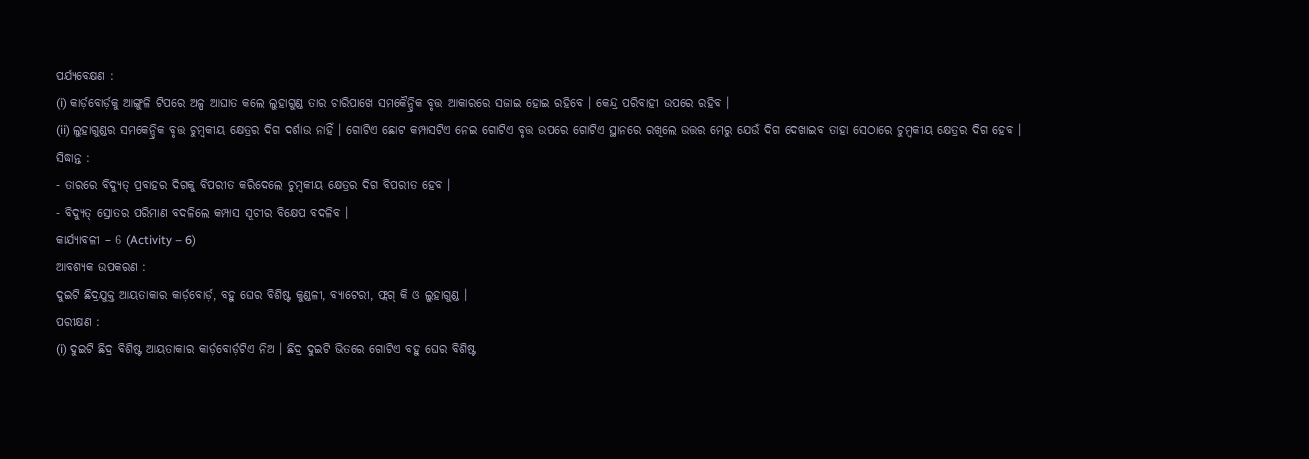ପର୍ଯ୍ୟବେକ୍ଷଣ :
(i) କାର୍ଡ଼ବୋର୍ଡ଼କୁ ଆଙ୍ଗୁଳି ଟିପରେ ଅଳ୍ପ ଆଘାତ କଲେ ଲୁହାଗୁଣ୍ଡ ତାର ଚାରିପାଖେ ସମକୈନ୍ଦ୍ରିକ ବୃତ୍ତ ଆକାରରେ ସଜାଇ ହୋଇ ରହିବେ । କେନ୍ଦ୍ର ପରିବାହୀ ଉପରେ ରହିବ ।
(ii) ଲୁହାଗୁଣ୍ଡର ସମକେନ୍ଦ୍ରିକ ବୃତ୍ତ ଚୁମ୍ବକୀୟ କ୍ଷେତ୍ରର ଦିଗ ଦର୍ଶାଉ ନାହିଁ । ଗୋଟିଏ ଛୋଟ କମ୍ପାସଟିଏ ନେଇ ଗୋଟିଏ ବୃତ୍ତ ଉପରେ ଗୋଟିଏ ସ୍ଥାନରେ ରଖିଲେ ଉତ୍ତର ମେରୁ ଯେଉଁ ଦିଗ ଦେଖାଇବ ତାହା ସେଠାରେ ଚୁମ୍ବକୀୟ କ୍ଷେତ୍ରର ଦିଗ ହେବ ।
ସିଦ୍ଧାନ୍ତ :
- ତାରରେ ବିଦ୍ୟୁତ୍ ପ୍ରବାହର ଦିଗକୁ ବିପରୀତ କରିଦେଲେ ଚୁମ୍ବକୀୟ କ୍ଷେତ୍ରର ଦିଗ ବିପରୀତ ହେବ ।
- ବିଦ୍ୟୁତ୍ ସ୍ରୋତର ପରିମାଣ ବଦଳିଲେ କମ୍ପାସ ସୂଚୀର ବିକ୍ଷେପ ବଦଳିବ ।
କାର୍ଯ୍ୟାବଳୀ – 6 (Activity – 6)
ଆବଶ୍ୟକ ଉପକରଣ :
ଦୁଇଟି ଛିଦ୍ରଯୁକ୍ତ ଆୟତାକାର କାର୍ଡ଼ବୋର୍ଡ଼, ବହୁ ଘେର ବିଶିଷ୍ଟ କୁଣ୍ଡଳୀ, ବ୍ୟାଟେରୀ, ଫ୍ଲଗ୍ କି ଓ ଲୁହାଗୁଣ୍ଡ ।
ପରୀକ୍ଷଣ :
(i) ଦୁଇଟି ଛିଦ୍ର ବିଶିଷ୍ଟ ଆୟତାକାର କାର୍ଡ଼ବୋର୍ଡ଼ଟିଏ ନିଅ । ଛିଦ୍ର ଦୁଇଟି ଭିତରେ ଗୋଟିଏ ବହୁ ଘେର ବିଶିଷ୍ଟ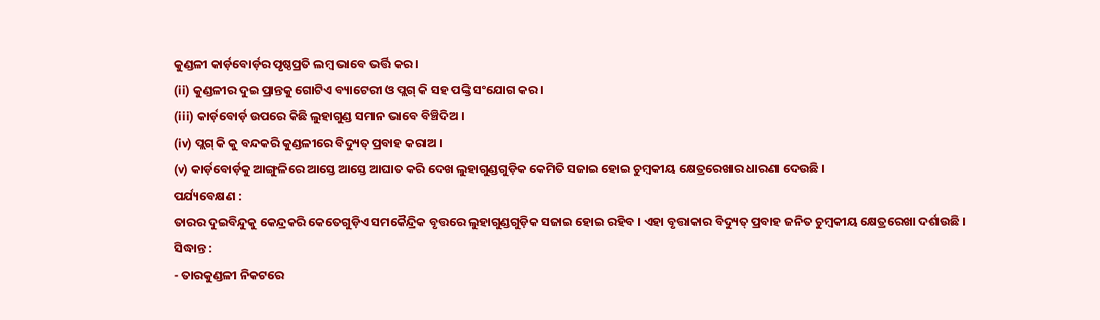କୁଣ୍ଡଳୀ କାର୍ଡ଼ବୋର୍ଡ଼ର ପୃଷ୍ଠପ୍ରତି ଲମ୍ବ ଭାବେ ଭର୍ତ୍ତି କର ।
(ii) କୁଣ୍ଡଳୀର ଦୁଇ ପ୍ରାନ୍ତକୁ ଗୋଟିଏ ବ୍ୟାଟେରୀ ଓ ପ୍ଲଗ୍ କି ସହ ପଙ୍କ୍ତି ସଂଯୋଗ କର ।
(iii) କାର୍ଡ଼ବୋର୍ଡ଼ ଉପରେ କିଛି ଲୁହାଗୁଣ୍ଡ ସମାନ ଭାବେ ବିଞ୍ଚିଦିଅ ।
(iv) ପ୍ଲଗ୍ କି କୁ ବନ୍ଦକରି କୁଣ୍ଡଳୀରେ ବିଦ୍ୟୁତ୍ ପ୍ରବାହ କରାଅ ।
(v) କାର୍ଡ଼ବୋର୍ଡ଼କୁ ଆଙ୍ଗୁଳିରେ ଆସ୍ତେ ଆସ୍ତେ ଆଘାତ କରି ଦେଖ ଲୁହାଗୁଣ୍ଡଗୁଡ଼ିକ କେମିତି ସଜାଇ ହୋଇ ଚୁମ୍ବକୀୟ କ୍ଷେତ୍ରରେଖାର ଧାରଣା ଦେଉଛି ।
ପର୍ଯ୍ୟବେକ୍ଷଣ :
ତାରର ଦୁଇବିନ୍ଦୁକୁ କେନ୍ଦ୍ରକରି କେତେଗୁଡ଼ିଏ ସମକୈନ୍ଦ୍ରିକ ବୃତ୍ତରେ ଲୁହାଗୁଣ୍ଡଗୁଡ଼ିକ ସଜାଇ ହୋଇ ରହିବ । ଏହା ବୃତ୍ତାକାର ବିଦ୍ୟୁତ୍ ପ୍ରବାହ ଜନିତ ଚୁମ୍ବକୀୟ କ୍ଷେତ୍ରରେଖା ଦର୍ଶାଉଛି ।
ସିଦ୍ଧାନ୍ତ :
- ତାରକୁଣ୍ଡଳୀ ନିକଟରେ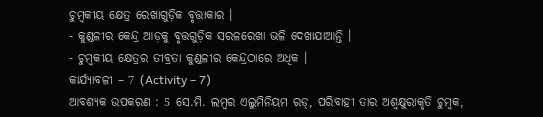ଚୁମ୍ବକୀୟ କ୍ଷେତ୍ର ରେଖାଗୁଡ଼ିକ ବୃତ୍ତାକାର ।
- କୁଣ୍ଡଳୀର କେନ୍ଦ୍ର ଆଡ଼କୁ ବୃତ୍ତଗୁଡ଼ିକ ସରଳରେଖା ଭଳି ଦେଖାଯାଆନ୍ତି ।
- ଚୁମ୍ବକୀୟ କ୍ଷେତ୍ରର ତୀବ୍ରତା କୁଣ୍ଡଳୀର କେନ୍ଦ୍ରଠାରେ ଅଧିକ ।
କାର୍ଯ୍ୟାବଳୀ – 7 (Activity – 7)
ଆବଶ୍ୟକ ଉପକରଣ : 5 ସେ.ମି. ଲମ୍ବର ଏଲୁମିନିୟମ ରଡ୍, ପରିବାହୀ ତାର ଅଶ୍ୱକ୍ଷୁରାକୃତି ଚୁମ୍ବକ,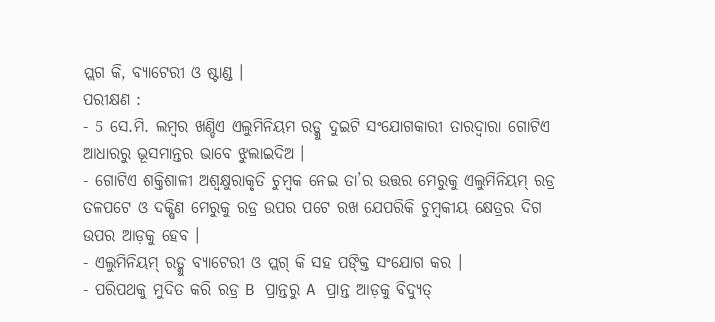ପ୍ଲଗ କି, ବ୍ୟାଟେରୀ ଓ ଷ୍ଟାଣ୍ଡ ।
ପରୀକ୍ଷଣ :
- 5 ସେ.ମି. ଲମ୍ବର ଖଣ୍ଡିଏ ଏଲୁମିନିୟମ ରଡ୍କୁ ଦୁଇଟି ସଂଯୋଗକାରୀ ତାରଦ୍ୱାରା ଗୋଟିଏ ଆଧାରରୁ ଭୂସମାନ୍ତର ଭାବେ ଝୁଲାଇଦିଅ ।
- ଗୋଟିଏ ଶକ୍ତିଶାଳୀ ଅଶ୍ଵକ୍ଷୁରାକୃତି ଚୁମ୍ବକ ନେଇ ତା’ର ଉତ୍ତର ମେରୁକୁ ଏଲୁମିନିୟମ୍ ରଡ୍ର ତଳପଟେ ଓ ଦକ୍ଷିଣ ମେରୁକୁ ରଡ୍ର ଉପର ପଟେ ରଖ ଯେପରିକି ଚୁମ୍ବକୀୟ କ୍ଷେତ୍ରର ଦିଗ ଉପର ଆଡ଼କୁ ହେବ ।
- ଏଲୁମିନିୟମ୍ ରଡ୍କୁ ବ୍ୟାଟେରୀ ଓ ପ୍ଲଗ୍ କି ସହ ପଙ୍କ୍ତି ସଂଯୋଗ କର ।
- ପରିପଥକୁ ମୁଦିତ କରି ରଡ୍ର B ପ୍ରାନ୍ତରୁ A ପ୍ରାନ୍ତ ଆଡ଼କୁ ବିଦ୍ୟୁତ୍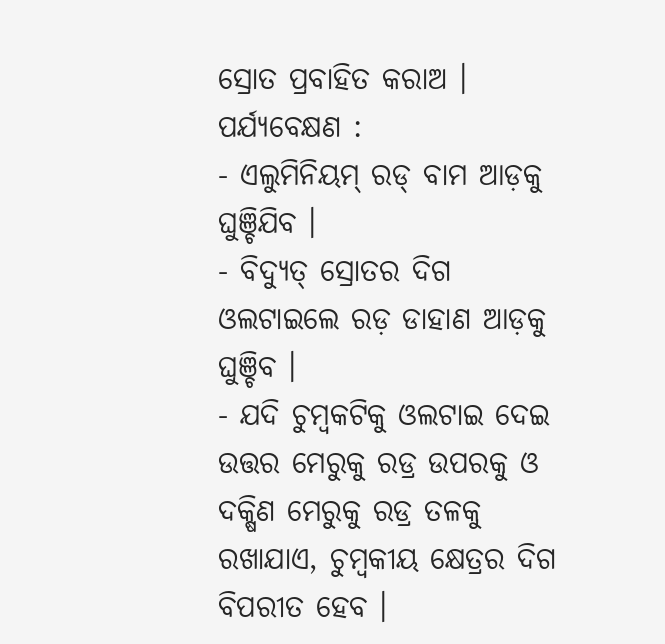ସ୍ରୋତ ପ୍ରବାହିତ କରାଅ ।
ପର୍ଯ୍ୟବେକ୍ଷଣ :
- ଏଲୁମିନିୟମ୍ ରଡ୍ ବାମ ଆଡ଼କୁ ଘୁଞ୍ଚିଯିବ ।
- ବିଦ୍ୟୁତ୍ ସ୍ରୋତର ଦିଗ ଓଲଟାଇଲେ ରଡ଼ ଡାହାଣ ଆଡ଼କୁ ଘୁଞ୍ଚିବ ।
- ଯଦି ଚୁମ୍ବକଟିକୁ ଓଲଟାଇ ଦେଇ ଉତ୍ତର ମେରୁକୁ ରଡ୍ର ଉପରକୁ ଓ ଦକ୍ଷିଣ ମେରୁକୁ ରଡ୍ର ତଳକୁ ରଖାଯାଏ, ଚୁମ୍ବକୀୟ କ୍ଷେତ୍ରର ଦିଗ ବିପରୀତ ହେବ ।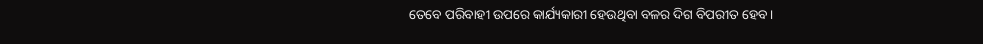ତେବେ ପରିବାହୀ ଉପରେ କାର୍ଯ୍ୟକାରୀ ହେଉଥିବା ବଳର ଦିଗ ବିପରୀତ ହେବ ।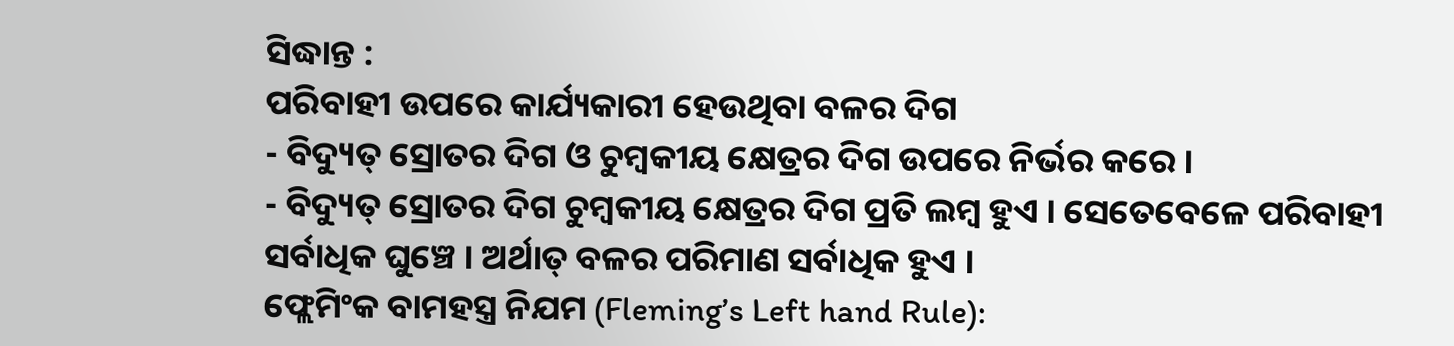ସିଦ୍ଧାନ୍ତ :
ପରିବାହୀ ଉପରେ କାର୍ଯ୍ୟକାରୀ ହେଉଥିବା ବଳର ଦିଗ
- ବିଦ୍ୟୁତ୍ ସ୍ରୋତର ଦିଗ ଓ ଚୁମ୍ବକୀୟ କ୍ଷେତ୍ରର ଦିଗ ଉପରେ ନିର୍ଭର କରେ ।
- ବିଦ୍ୟୁତ୍ ସ୍ରୋତର ଦିଗ ଚୁମ୍ବକୀୟ କ୍ଷେତ୍ରର ଦିଗ ପ୍ରତି ଲମ୍ବ ହୁଏ । ସେତେବେଳେ ପରିବାହୀ ସର୍ବାଧିକ ଘୁଞ୍ଚେ । ଅର୍ଥାତ୍ ବଳର ପରିମାଣ ସର୍ବାଧିକ ହୁଏ ।
ଫ୍ଲେମିଂକ ବାମହସ୍ତ୍ର ନିଯମ (Fleming’s Left hand Rule):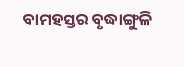ବାମହସ୍ତର ବୃଦ୍ଧାଙ୍ଗୁଳି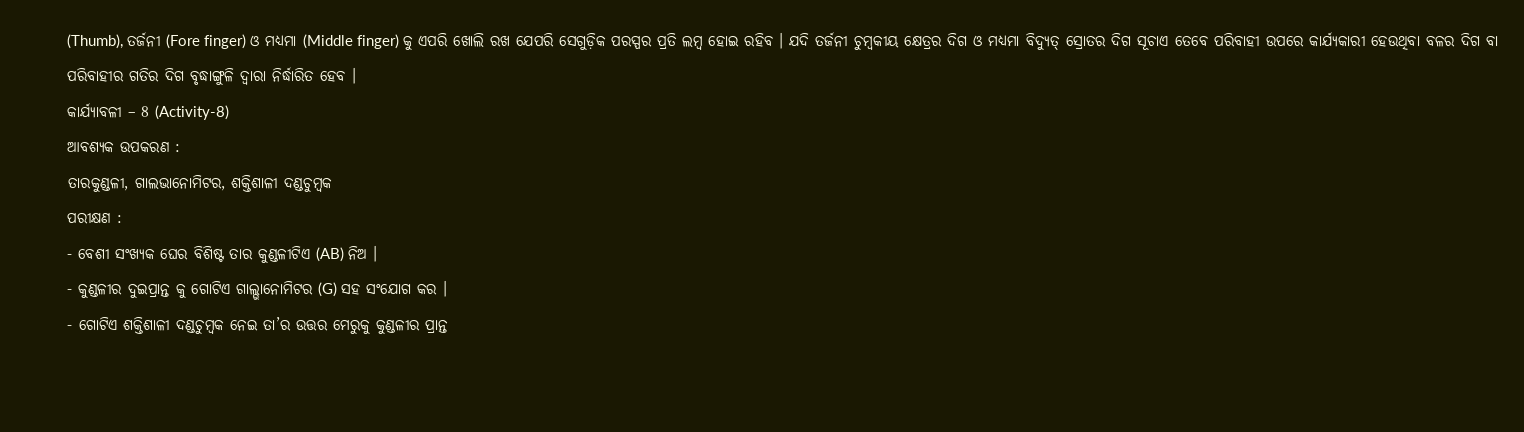(Thumb), ତର୍ଜନୀ (Fore finger) ଓ ମଧ୍ୟମା (Middle finger) କୁ ଏପରି ଖୋଲି ରଖ ଯେପରି ସେଗୁଡ଼ିକ ପରସ୍ପର ପ୍ରତି ଲମ୍ବ ହୋଇ ରହିବ । ଯଦି ତର୍ଜନୀ ଚୁମ୍ବକୀୟ କ୍ଷେତ୍ରର ଦିଗ ଓ ମଧ୍ୟମା ବିଦ୍ୟୁତ୍ ସ୍ରୋତର ଦିଗ ସୂଚାଏ ତେବେ ପରିବାହୀ ଉପରେ କାର୍ଯ୍ୟକାରୀ ହେଉଥିବା ବଳର ଦିଗ ବା
ପରିବାହୀର ଗତିର ଦିଗ ବୃଦ୍ଧାଙ୍ଗୁଳି ଦ୍ଵାରା ନିର୍ଦ୍ଧାରିତ ହେବ ।
କାର୍ଯ୍ୟାବଳୀ – 8 (Activity-8)
ଆବଶ୍ୟକ ଉପକରଣ :
ତାରକୁଣ୍ଡଳୀ, ଗାଲଭାନୋମିଟର, ଶକ୍ତିଶାଳୀ ଦଣ୍ଡଚୁମ୍ବକ
ପରୀକ୍ଷଣ :
- ବେଶୀ ସଂଖ୍ୟକ ଘେର ବିଶିଷ୍ଟ ତାର କୁଣ୍ଡଳୀଟିଏ (AB) ନିଅ ।
- କୁଣ୍ଡଳୀର ଦୁଇପ୍ରାନ୍ତ କୁ ଗୋଟିଏ ଗାଲ୍ଭାନୋମିଟର (G) ସହ ସଂଯୋଗ କର ।
- ଗୋଟିଏ ଶକ୍ତିଶାଳୀ ଦଣ୍ଡଚୁମ୍ବକ ନେଇ ତା’ର ଉତ୍ତର ମେରୁକୁ କୁଣ୍ଡଳୀର ପ୍ରାନ୍ତ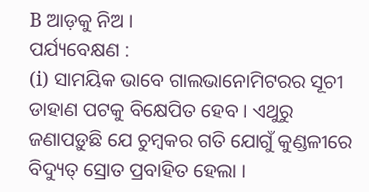B ଆଡ଼କୁ ନିଅ ।
ପର୍ଯ୍ୟବେକ୍ଷଣ :
(i) ସାମୟିକ ଭାବେ ଗାଲଭାନୋମିଟରର ସୂଚୀ ଡାହାଣ ପଟକୁ ବିକ୍ଷେପିତ ହେବ । ଏଥୁରୁ ଜଣାପଡ଼ୁଛି ଯେ ଚୁମ୍ବକର ଗତି ଯୋଗୁଁ କୁଣ୍ଡଳୀରେ ବିଦ୍ୟୁତ୍ ସ୍ରୋତ ପ୍ରବାହିତ ହେଲା ।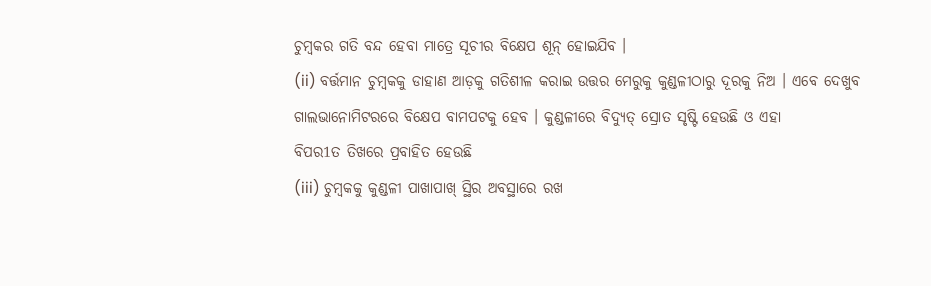ଚୁମ୍ବକର ଗତି ବନ୍ଦ ହେବା ମାତ୍ରେ ସୂଚୀର ବିକ୍ଷେପ ଶୂନ୍ ହୋଇଯିବ ।
(ii) ବର୍ତ୍ତମାନ ଚୁମ୍ବକକୁ ଡାହାଣ ଆଡ଼କୁ ଗତିଶୀଳ କରାଇ ଉତ୍ତର ମେରୁକୁ କୁଣ୍ଡଳୀଠାରୁ ଦୂରକୁ ନିଅ । ଏବେ ଦେଖୁବ ଗାଲଭାନୋମିଟରରେ ବିକ୍ଷେପ ବାମପଟକୁ ହେବ । କୁଣ୍ଡଳୀରେ ବିଦ୍ୟୁତ୍ ସ୍ରୋତ ସୃଷ୍ଟି ହେଉଛି ଓ ଏହା
ବିପର1ତ ତିଖରେ ପ୍ରବାହିତ ହେଉଛି
(iii) ଚୁମ୍ବକକୁ କୁଣ୍ଡଳୀ ପାଖାପାଖ୍ ସ୍ଥିର ଅବସ୍ଥାରେ ରଖ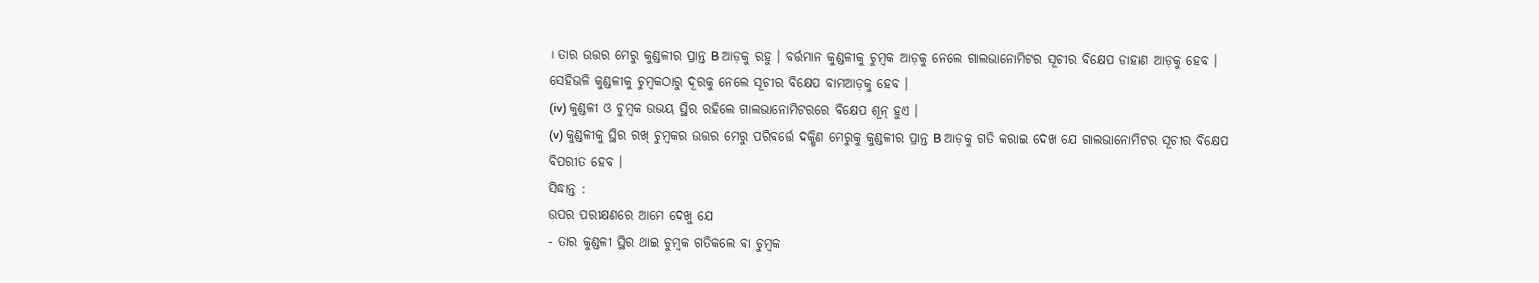। ତାର ଉତ୍ତର ମେରୁ କୁଣ୍ଡଳୀର ପ୍ରାନ୍ତ B ଆଡ଼କୁ ରହୁ । ବର୍ତ୍ତମାନ କୁଣ୍ଡଳୀକୁ ଚୁମ୍ବକ ଆଡ଼କୁ ନେଲେ ଗାଲଭାନୋମିଟର ସୂଚୀର ବିକ୍ଷେପ ଡାହାଣ ଆଡ଼କୁ ହେବ । ସେହିଭଳି କୁଣ୍ଡଳୀକୁ ଚୁମ୍ବକଠାରୁ ଦୂରକୁ ନେଲେ ସୂଚୀର ବିକ୍ଷେପ ବାମଆଡ଼କୁ ହେବ ।
(iv) କୁଣ୍ଡଳୀ ଓ ଚୁମ୍ବକ ଉଭୟ ସ୍ଥିର ରହିଲେ ଗାଲଭାନୋମିଟରରେ ବିକ୍ଷେପ ଶୂନ୍ ହୁଏ ।
(v) କୁଣ୍ଡଳୀକୁ ସ୍ଥିର ରଖ୍ ଚୁମ୍ବକର ଉତ୍ତର ମେରୁ ପରିବର୍ତ୍ତେ ଦକ୍ଷିଣ ମେରୁକୁ କୁଣ୍ଡଳୀର ପ୍ରାନ୍ତ B ଆଡ଼କୁ ଗତି କରାଇ ଦେଖ ଯେ ଗାଲଭାନୋମିଟର ସୂଚୀର ବିକ୍ଷେପ ବିପରୀତ ହେବ ।
ସିଦ୍ଧାନ୍ତ :
ଉପର ପରୀକ୍ଷଣରେ ଆମେ ଦେଖୁ ଯେ
- ତାର କୁଣ୍ଡଳୀ ସ୍ଥିର ଥାଇ ଚୁମ୍ବକ ଗତିକଲେ ବା ଚୁମ୍ବକ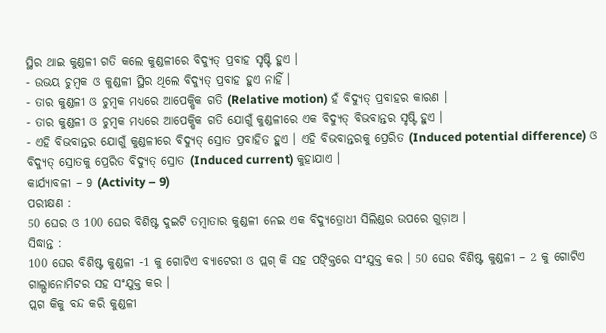ସ୍ଥିର ଥାଇ କୁଣ୍ଡଳୀ ଗତି କଲେ କୁଣ୍ଡଳୀରେ ବିଦ୍ୟୁତ୍ ପ୍ରବାହ ସୃଷ୍ଟି ହୁଏ ।
- ଉଭୟ ଚୁମ୍ବକ ଓ କୁଣ୍ଡଳୀ ସ୍ଥିର ଥିଲେ ବିଦ୍ୟୁତ୍ ପ୍ରବାହ ହୁଏ ନାହିଁ ।
- ତାର କୁଣ୍ଡଳୀ ଓ ଚୁମ୍ବକ ମଧ୍ୟରେ ଆପେକ୍ଷିକ ଗତି (Relative motion) ହଁ ବିଦ୍ୟୁତ୍ ପ୍ରବାହର କାରଣ ।
- ତାର କୁଣ୍ଡଳୀ ଓ ଚୁମ୍ବକ ମଧ୍ୟରେ ଆପେକ୍ଷିକ ଗତି ଯୋଗୁଁ କୁଣ୍ଡଳୀରେ ଏକ ବିଦ୍ୟୁତ୍ ବିଭବାନ୍ତର ସୃଷ୍ଟି ହୁଏ ।
- ଏହି ବିଭବାନ୍ତର ଯୋଗୁଁ କୁଣ୍ଡଳୀରେ ବିଦ୍ୟୁତ୍ ସ୍ରୋତ ପ୍ରବାହିତ ହୁଏ । ଏହି ବିଭବାନ୍ତରକୁ ପ୍ରେରିତ (Induced potential difference) ଓ ବିଦ୍ୟୁତ୍ ସ୍ରୋତକୁ ପ୍ରେରିତ ବିଦ୍ୟୁତ୍ ସ୍ରୋତ (Induced current) କୁହାଯାଏ ।
କାର୍ଯ୍ୟାବଳୀ – 9 (Activity – 9)
ପରୀକ୍ଷଣ :
50 ଘେର ଓ 100 ଘେର ବିଶିଷ୍ଟ ଦୁଇଟି ତମ୍ବାତାର କୁଣ୍ଡଳୀ ନେଇ ଏକ ବିଦ୍ୟୁତ୍ରୋଧୀ ସିଲିଣ୍ଡର ଉପରେ ଗୁଡ଼ାଅ ।
ସିଦ୍ଧାନ୍ତ :
100 ଘେର ବିଶିଷ୍ଟ କୁଣ୍ଡଳୀ -1 କୁ ଗୋଟିଏ ବ୍ୟାଟେରୀ ଓ ପ୍ଲଗ୍ କି ସହ ପଙ୍କ୍ତିରେ ସଂଯୁକ୍ତ କର । 50 ଘେର ବିଶିଷ୍ଟ କୁଣ୍ଡଳୀ – 2 କୁ ଗୋଟିଏ ଗାଲ୍ଭାନୋମିଟର ସହ ସଂଯୁକ୍ତ କର ।
ପ୍ଲଗ କିକୁ ବନ୍ଦ କରି କୁଣ୍ଡଳୀ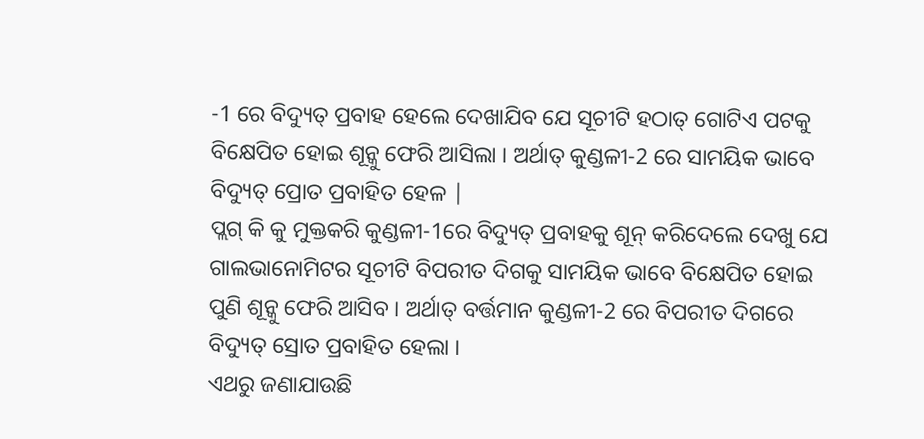-1 ରେ ବିଦ୍ୟୁତ୍ ପ୍ରବାହ ହେଲେ ଦେଖାଯିବ ଯେ ସୂଚୀଟି ହଠାତ୍ ଗୋଟିଏ ପଟକୁ ବିକ୍ଷେପିତ ହୋଇ ଶୂନ୍କୁ ଫେରି ଆସିଲା । ଅର୍ଥାତ୍ କୁଣ୍ଡଳୀ-2 ରେ ସାମୟିକ ଭାବେ ବିଦ୍ୟୁତ୍ ପ୍ରୋତ ପ୍ରବାହିତ ହେଳ |
ପ୍ଲଗ୍ କି କୁ ମୁକ୍ତକରି କୁଣ୍ଡଳୀ-1ରେ ବିଦ୍ୟୁତ୍ ପ୍ରବାହକୁ ଶୂନ୍ କରିଦେଲେ ଦେଖୁ ଯେ ଗାଲଭାନୋମିଟର ସୂଚୀଟି ବିପରୀତ ଦିଗକୁ ସାମୟିକ ଭାବେ ବିକ୍ଷେପିତ ହୋଇ ପୁଣି ଶୂନ୍କୁ ଫେରି ଆସିବ । ଅର୍ଥାତ୍ ବର୍ତ୍ତମାନ କୁଣ୍ଡଳୀ-2 ରେ ବିପରୀତ ଦିଗରେ ବିଦ୍ୟୁତ୍ ସ୍ରୋତ ପ୍ରବାହିତ ହେଲା ।
ଏଥରୁ ଜଣାଯାଉଛି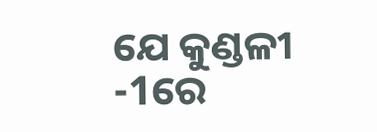ଯେ କୁଣ୍ଡଳୀ -1ରେ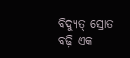ବିଦ୍ୟୁତ୍ ସ୍ରୋତ ବଢ଼ି ଏକ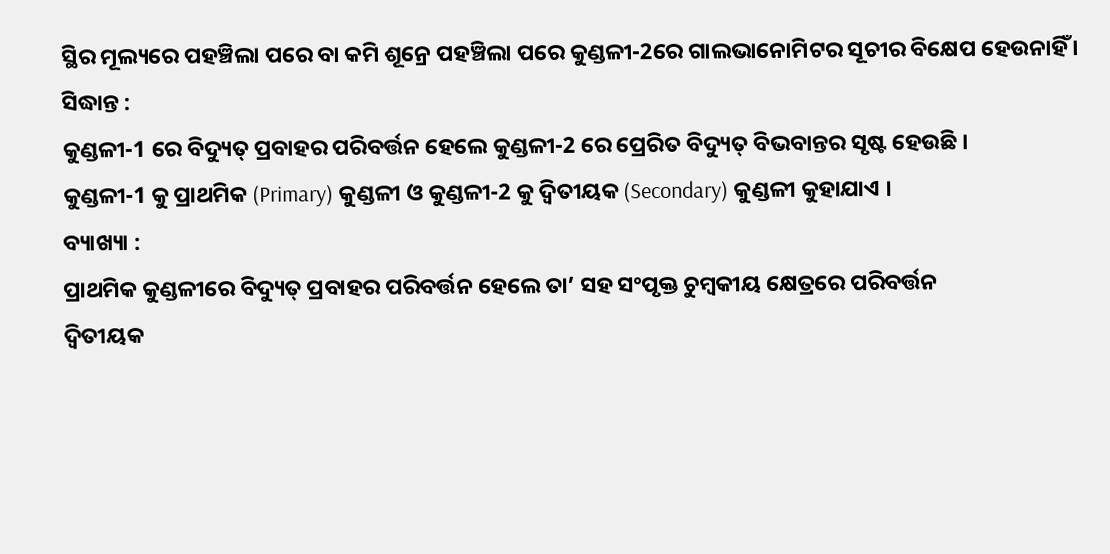ସ୍ଥିର ମୂଲ୍ୟରେ ପହଞ୍ଚିଲା ପରେ ବା କମି ଶୂନ୍ରେ ପହଞ୍ଚିଲା ପରେ କୁଣ୍ଡଳୀ-2ରେ ଗାଲଭାନୋମିଟର ସୂଚୀର ବିକ୍ଷେପ ହେଉନାହିଁ ।
ସିଦ୍ଧାନ୍ତ :
କୁଣ୍ଡଳୀ-1 ରେ ବିଦ୍ୟୁତ୍ ପ୍ରବାହର ପରିବର୍ତ୍ତନ ହେଲେ କୁଣ୍ଡଳୀ-2 ରେ ପ୍ରେରିତ ବିଦ୍ୟୁତ୍ ବିଭବାନ୍ତର ସୃଷ୍ଟ ହେଉଛି ।
କୁଣ୍ଡଳୀ-1 କୁ ପ୍ରାଥମିକ (Primary) କୁଣ୍ଡଳୀ ଓ କୁଣ୍ଡଳୀ-2 କୁ ଦ୍ୱିତୀୟକ (Secondary) କୁଣ୍ଡଳୀ କୁହାଯାଏ ।
ବ୍ୟାଖ୍ୟା :
ପ୍ରାଥମିକ କୁଣ୍ଡଳୀରେ ବିଦ୍ୟୁତ୍ ପ୍ରବାହର ପରିବର୍ତ୍ତନ ହେଲେ ତା’ ସହ ସଂପୃକ୍ତ ଚୁମ୍ବକୀୟ କ୍ଷେତ୍ରରେ ପରିବର୍ତ୍ତନ
ଦ୍ବିତୀୟକ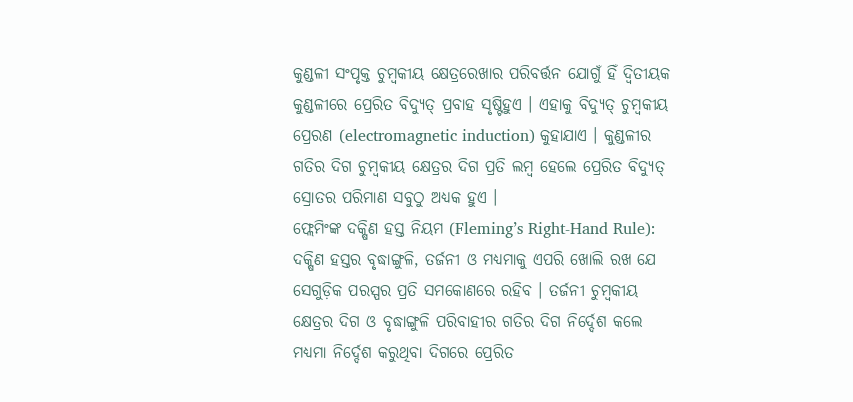କୁଣ୍ଡଳୀ ସଂପୃକ୍ତ ଚୁମ୍ବକୀୟ କ୍ଷେତ୍ରରେଖାର ପରିବର୍ତ୍ତନ ଯୋଗୁଁ ହିଁ ଦ୍ବିତୀୟକ କୁଣ୍ଡଳୀରେ ପ୍ରେରିତ ବିଦ୍ୟୁତ୍ ପ୍ରବାହ ସୃଷ୍ଟିହୁଏ । ଏହାକୁ ବିଦ୍ୟୁତ୍ ଚୁମ୍ବକୀୟ ପ୍ରେରଣ (electromagnetic induction) କୁହାଯାଏ । କୁଣ୍ଡଳୀର ଗତିର ଦିଗ ଚୁମ୍ବକୀୟ କ୍ଷେତ୍ରର ଦିଗ ପ୍ରତି ଲମ୍ବ ହେଲେ ପ୍ରେରିତ ବିଦ୍ୟୁତ୍ ସ୍ରୋତର ପରିମାଣ ସବୁଠୁ ଅଧ୍ୟକ ହୁଏ ।
ଫ୍ଲେମିଂଙ୍କ ଦକ୍ଷିଣ ହସ୍ତ ନିୟମ (Fleming’s Right-Hand Rule):
ଦକ୍ଷିଣ ହସ୍ତର ବୃଦ୍ଧାଙ୍ଗୁଳି, ତର୍ଜନୀ ଓ ମଧ୍ଯମାକୁ ଏପରି ଖୋଲି ରଖ ଯେ ସେଗୁଡ଼ିକ ପରସ୍ପର ପ୍ରତି ସମକୋଣରେ ରହିବ । ତର୍ଜନୀ ଚୁମ୍ବକୀୟ କ୍ଷେତ୍ରର ଦିଗ ଓ ବୃଦ୍ଧାଙ୍ଗୁଳି ପରିବାହୀର ଗତିର ଦିଗ ନିର୍ଦ୍ଦେଶ କଲେ ମଧ୍ୟମା ନିର୍ଦ୍ଦେଶ କରୁଥିବା ଦିଗରେ ପ୍ରେରିତ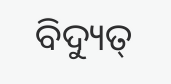ବିଦ୍ୟୁତ୍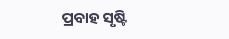ପ୍ରବାହ ସୃଷ୍ଟି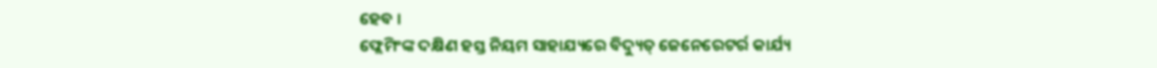ହେବ ।
ଫ୍ଲେମିଂଙ୍କ ଦକ୍ଷିଣ ହସ୍ତ ନିୟମ ସାହାଯ୍ୟରେ ବିଦ୍ୟୁତ୍ ଜେନେରେଟର୍ର କାର୍ଯ୍ୟ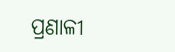ପ୍ରଣାଳୀ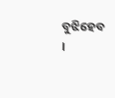ବୁଝିହେବ ।